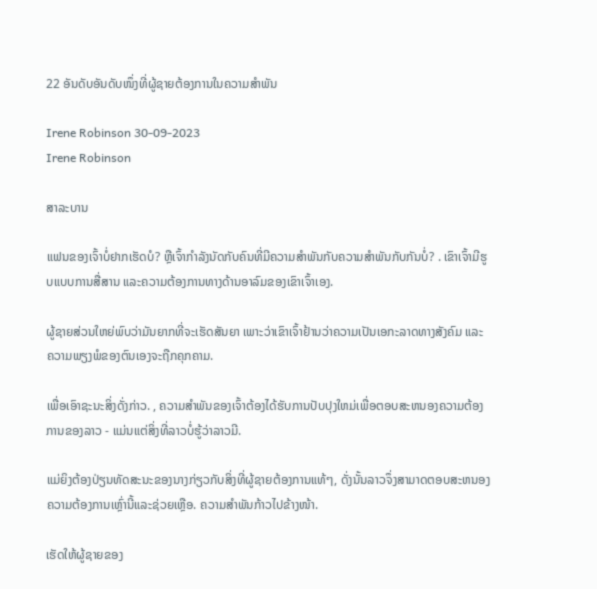22 ອັນດັບອັນດັບໜຶ່ງທີ່ຜູ້ຊາຍຕ້ອງການໃນຄວາມສຳພັນ

Irene Robinson 30-09-2023
Irene Robinson

ສາລະບານ

ແຟນຂອງເຈົ້າບໍ່ຢາກເຮັດບໍ? ຫຼືເຈົ້າກໍາລັງນັດກັບຄົນທີ່ມີຄວາມສໍາພັນກັບຄວາມສຳພັນກັບກັນບໍ່? . ເຂົາເຈົ້າມີຮູບແບບການສື່ສານ ແລະຄວາມຕ້ອງການທາງດ້ານອາລົມຂອງເຂົາເຈົ້າເອງ.

ຜູ້ຊາຍສ່ວນໃຫຍ່ພົບວ່າມັນຍາກທີ່ຈະເຮັດສັນຍາ ເພາະວ່າເຂົາເຈົ້າຢ້ານວ່າຄວາມເປັນເອກະລາດທາງສັງຄົມ ແລະ ຄວາມພຽງພໍຂອງຕົນເອງຈະຖືກຄຸກຄາມ.

ເພື່ອເອົາຊະນະສິ່ງດັ່ງກ່າວ. , ຄວາມສໍາພັນຂອງເຈົ້າຕ້ອງໄດ້ຮັບການປັບປຸງໃຫມ່ເພື່ອຕອບສະຫນອງຄວາມຕ້ອງການຂອງລາວ - ແມ່ນແຕ່ສິ່ງທີ່ລາວບໍ່ຮູ້ວ່າລາວມີ.

ແມ່ຍິງຕ້ອງປ່ຽນທັດສະນະຂອງນາງກ່ຽວກັບສິ່ງທີ່ຜູ້ຊາຍຕ້ອງການແທ້ໆ, ດັ່ງນັ້ນລາວຈຶ່ງສາມາດຕອບສະຫນອງຄວາມຕ້ອງການເຫຼົ່ານີ້ແລະຊ່ວຍເຫຼືອ. ຄວາມສຳພັນກ້າວໄປຂ້າງໜ້າ.

ເຮັດໃຫ້ຜູ້ຊາຍຂອງ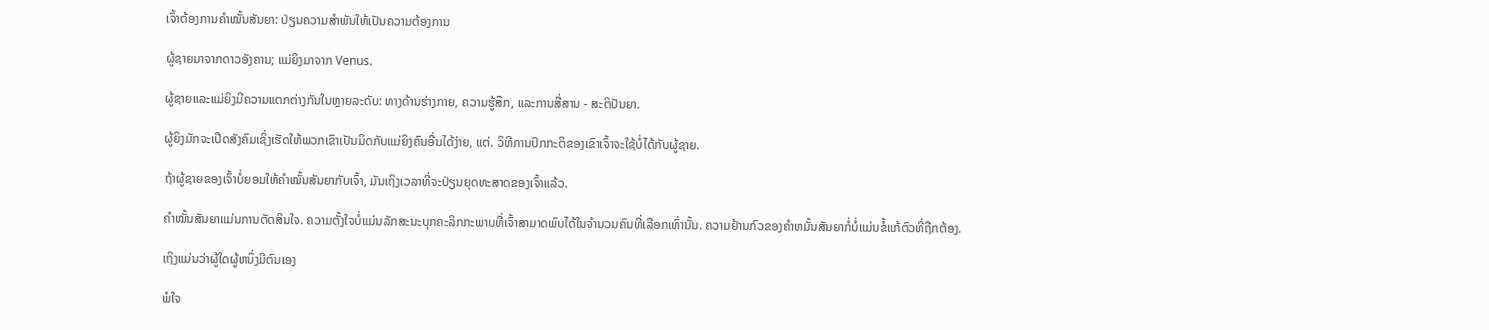ເຈົ້າຕ້ອງການຄຳໝັ້ນສັນຍາ: ປ່ຽນຄວາມສຳພັນໃຫ້ເປັນຄວາມຕ້ອງການ

ຜູ້ຊາຍມາຈາກດາວອັງຄານ; ແມ່ຍິງມາຈາກ Venus.

ຜູ້ຊາຍແລະແມ່ຍິງມີຄວາມແຕກຕ່າງກັນໃນຫຼາຍລະດັບ: ທາງດ້ານຮ່າງກາຍ, ຄວາມຮູ້ສຶກ, ແລະການສື່ສານ - ສະຕິປັນຍາ.

ຜູ້ຍິງມັກຈະເປີດສັງຄົມເຊິ່ງເຮັດໃຫ້ພວກເຂົາເປັນມິດກັບແມ່ຍິງຄົນອື່ນໄດ້ງ່າຍ, ແຕ່. ວິທີການປົກກະຕິຂອງເຂົາເຈົ້າຈະໃຊ້ບໍ່ໄດ້ກັບຜູ້ຊາຍ.

ຖ້າຜູ້ຊາຍຂອງເຈົ້າບໍ່ຍອມໃຫ້ຄຳໝັ້ນສັນຍາກັບເຈົ້າ, ມັນເຖິງເວລາທີ່ຈະປ່ຽນຍຸດທະສາດຂອງເຈົ້າແລ້ວ.

ຄຳໝັ້ນສັນຍາແມ່ນການຕັດສິນໃຈ. ຄວາມຕັ້ງໃຈບໍ່ແມ່ນລັກສະນະບຸກຄະລິກກະພາບທີ່ເຈົ້າສາມາດພົບໄດ້ໃນຈໍານວນຄົນທີ່ເລືອກເທົ່ານັ້ນ. ຄວາມຢ້ານກົວຂອງຄໍາຫມັ້ນສັນຍາກໍ່ບໍ່ແມ່ນຂໍ້ແກ້ຕົວທີ່ຖືກຕ້ອງ.

ເຖິງແມ່ນວ່າຜູ້ໃດຜູ້ຫນຶ່ງມີຕົນເອງ

ພໍໃຈ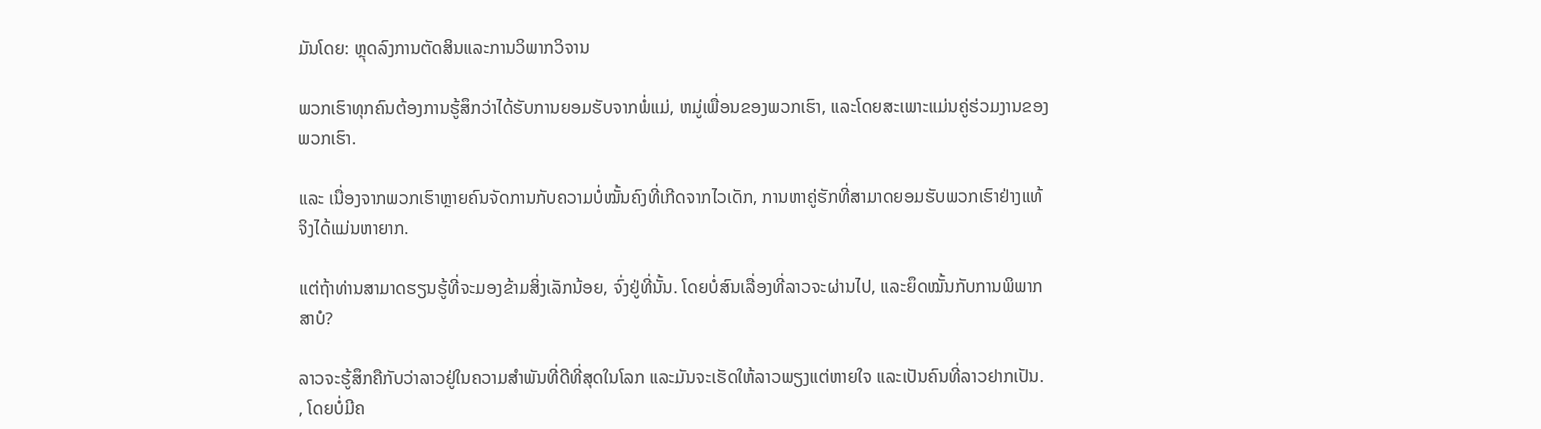ມັນໂດຍ: ຫຼຸດລົງການຕັດສິນແລະການວິພາກວິຈານ

ພວກເຮົາທຸກຄົນຕ້ອງການຮູ້ສຶກວ່າໄດ້ຮັບການຍອມຮັບຈາກພໍ່ແມ່, ຫມູ່ເພື່ອນຂອງພວກເຮົາ, ແລະໂດຍສະເພາະແມ່ນຄູ່ຮ່ວມງານຂອງພວກເຮົາ.

ແລະ ເນື່ອງຈາກພວກເຮົາຫຼາຍຄົນຈັດການກັບຄວາມບໍ່ໝັ້ນຄົງທີ່ເກີດຈາກໄວເດັກ, ການຫາຄູ່ຮັກທີ່ສາມາດຍອມຮັບພວກເຮົາຢ່າງແທ້ຈິງໄດ້ແມ່ນຫາຍາກ.

ແຕ່ຖ້າທ່ານສາມາດຮຽນຮູ້ທີ່ຈະມອງຂ້າມສິ່ງເລັກນ້ອຍ, ຈົ່ງຢູ່ທີ່ນັ້ນ. ໂດຍບໍ່ສົນເລື່ອງທີ່ລາວຈະຜ່ານໄປ, ແລະຍຶດໝັ້ນກັບການພິພາກສາບໍ?

ລາວຈະຮູ້ສຶກຄືກັບວ່າລາວຢູ່ໃນຄວາມສຳພັນທີ່ດີທີ່ສຸດໃນໂລກ ແລະມັນຈະເຮັດໃຫ້ລາວພຽງແຕ່ຫາຍໃຈ ແລະເປັນຄົນທີ່ລາວຢາກເປັນ. , ໂດຍບໍ່ມີຄ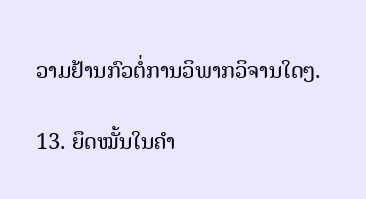ວາມຢ້ານກົວຕໍ່ການວິພາກວິຈານໃດໆ.

13. ຍຶດໝັ້ນໃນຄຳ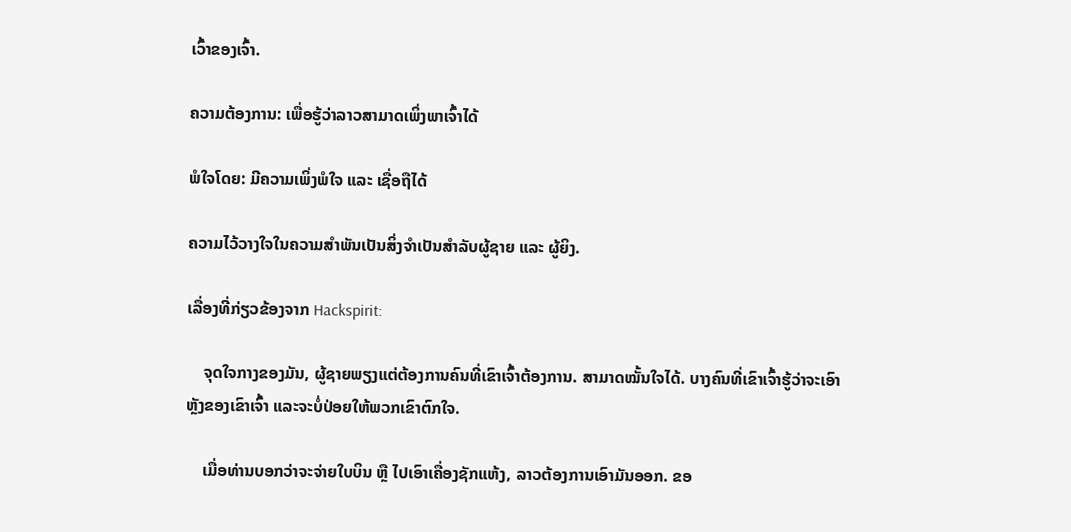ເວົ້າຂອງເຈົ້າ.

ຄວາມຕ້ອງການ: ເພື່ອຮູ້ວ່າລາວສາມາດເພິ່ງພາເຈົ້າໄດ້

ພໍໃຈໂດຍ: ມີຄວາມເພິ່ງພໍໃຈ ແລະ ເຊື່ອຖືໄດ້

ຄວາມໄວ້ວາງໃຈໃນຄວາມສຳພັນເປັນສິ່ງຈຳເປັນສຳລັບຜູ້ຊາຍ ແລະ ຜູ້ຍິງ.

ເລື່ອງທີ່ກ່ຽວຂ້ອງຈາກ Hackspirit:

    ຈຸດໃຈກາງຂອງມັນ, ຜູ້ຊາຍພຽງແຕ່ຕ້ອງການຄົນທີ່ເຂົາເຈົ້າຕ້ອງການ. ສາມາດໝັ້ນໃຈໄດ້. ບາງຄົນທີ່ເຂົາເຈົ້າຮູ້ວ່າຈະເອົາຫຼັງຂອງເຂົາເຈົ້າ ແລະຈະບໍ່ປ່ອຍໃຫ້ພວກເຂົາຕົກໃຈ.

    ເມື່ອທ່ານບອກວ່າຈະຈ່າຍໃບບິນ ຫຼື ໄປເອົາເຄື່ອງຊັກແຫ້ງ, ລາວຕ້ອງການເອົາມັນອອກ. ຂອ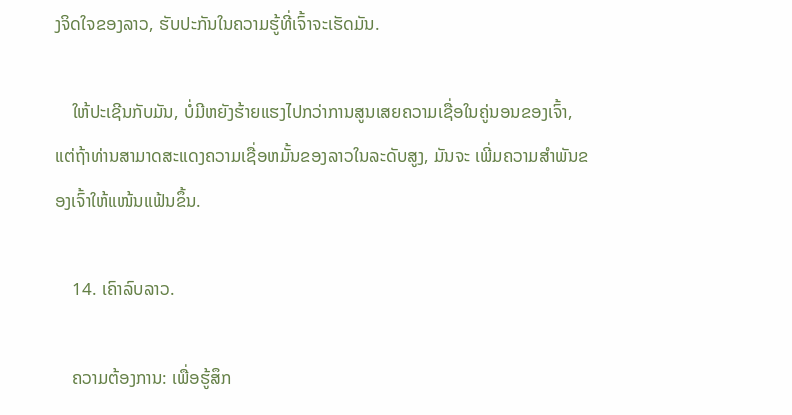ງຈິດໃຈຂອງລາວ, ຮັບປະກັນໃນຄວາມຮູ້ທີ່ເຈົ້າຈະເຮັດມັນ.

    ໃຫ້ປະເຊີນກັບມັນ, ບໍ່ມີຫຍັງຮ້າຍແຮງໄປກວ່າການສູນເສຍຄວາມເຊື່ອໃນຄູ່ນອນຂອງເຈົ້າ, ແຕ່ຖ້າທ່ານສາມາດສະແດງຄວາມເຊື່ອຫມັ້ນຂອງລາວໃນລະດັບສູງ, ມັນຈະ ເພີ່ມຄວາມສຳພັນຂອງເຈົ້າໃຫ້ແໜ້ນແຟ້ນຂຶ້ນ.

    14. ເຄົາລົບລາວ.

    ຄວາມຕ້ອງການ: ເພື່ອຮູ້ສຶກ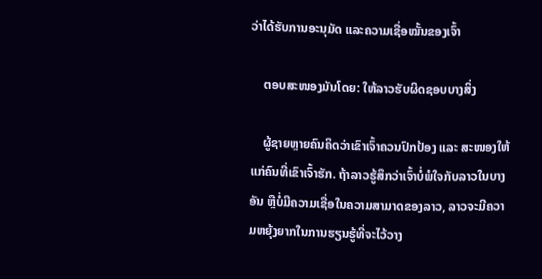ວ່າໄດ້ຮັບການອະນຸມັດ ແລະຄວາມເຊື່ອໝັ້ນຂອງເຈົ້າ

    ຕອບສະໜອງມັນໂດຍ: ໃຫ້ລາວຮັບຜິດຊອບບາງສິ່ງ

    ຜູ້ຊາຍຫຼາຍຄົນຄິດວ່າເຂົາເຈົ້າຄວນປົກປ້ອງ ແລະ ສະໜອງໃຫ້ແກ່ຄົນທີ່ເຂົາເຈົ້າຮັກ. ຖ້າລາວຮູ້ສຶກວ່າເຈົ້າບໍ່ພໍໃຈກັບລາວໃນບາງອັນ ຫຼືບໍ່ມີຄວາມເຊື່ອໃນຄວາມສາມາດຂອງລາວ, ລາວຈະມີຄວາມຫຍຸ້ງຍາກໃນການຮຽນຮູ້ທີ່ຈະໄວ້ວາງ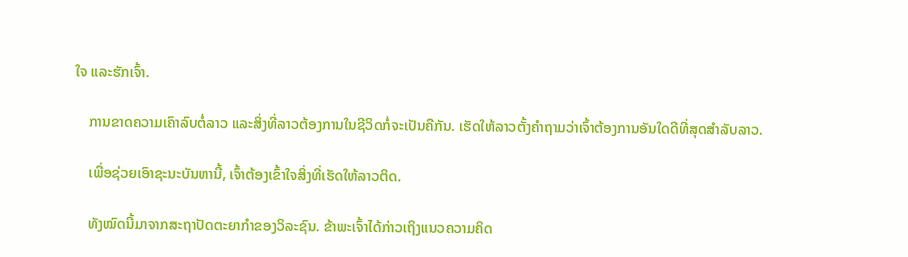ໃຈ ແລະຮັກເຈົ້າ.

    ການຂາດຄວາມເຄົາລົບຕໍ່ລາວ ແລະສິ່ງທີ່ລາວຕ້ອງການໃນຊີວິດກໍ່ຈະເປັນຄືກັນ. ເຮັດໃຫ້ລາວຕັ້ງຄໍາຖາມວ່າເຈົ້າຕ້ອງການອັນໃດດີທີ່ສຸດສຳລັບລາວ.

    ເພື່ອຊ່ວຍເອົາຊະນະບັນຫານີ້, ເຈົ້າຕ້ອງເຂົ້າໃຈສິ່ງທີ່ເຮັດໃຫ້ລາວຕິດ.

    ທັງໝົດນີ້ມາຈາກສະຖາປັດຕະຍາກຳຂອງວິລະຊົນ. ຂ້າພະເຈົ້າໄດ້ກ່າວເຖິງແນວຄວາມຄິດ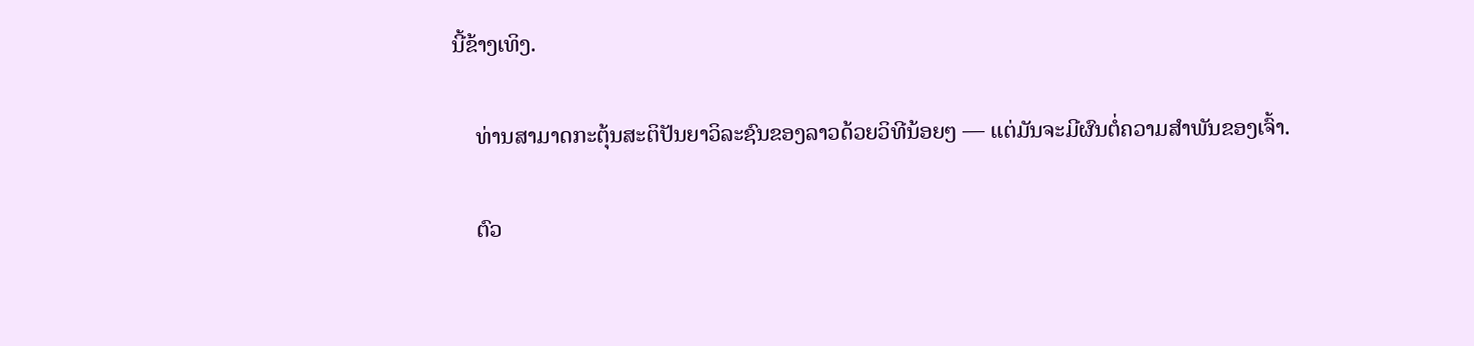ນີ້ຂ້າງເທິງ.

    ທ່ານສາມາດກະຕຸ້ນສະຕິປັນຍາວິລະຊົນຂອງລາວດ້ວຍວິທີນ້ອຍໆ — ແຕ່ມັນຈະມີຜົນຕໍ່ຄວາມສຳພັນຂອງເຈົ້າ.

    ຕົວ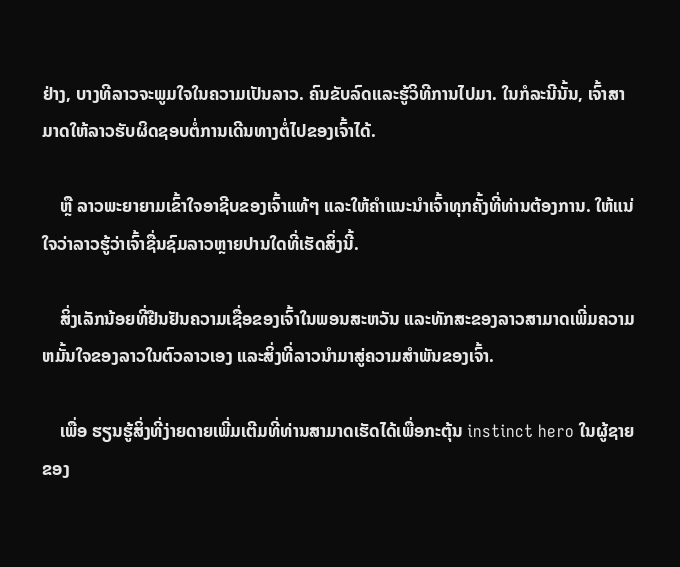ຢ່າງ, ບາງທີລາວຈະພູມໃຈໃນຄວາມເປັນລາວ. ຄົນຂັບລົດແລະຮູ້ວິທີການໄປມາ. ໃນກໍລະນີນັ້ນ, ເຈົ້າສາມາດໃຫ້ລາວຮັບຜິດຊອບຕໍ່ການເດີນທາງຕໍ່ໄປຂອງເຈົ້າໄດ້.

    ຫຼື ລາວພະຍາຍາມເຂົ້າໃຈອາຊີບຂອງເຈົ້າແທ້ໆ ແລະໃຫ້ຄຳແນະນຳເຈົ້າທຸກຄັ້ງທີ່ທ່ານຕ້ອງການ. ໃຫ້ແນ່ໃຈວ່າລາວຮູ້ວ່າເຈົ້າຊື່ນຊົມລາວຫຼາຍປານໃດທີ່ເຮັດສິ່ງນີ້.

    ສິ່ງເລັກນ້ອຍທີ່ຢືນຢັນຄວາມເຊື່ອຂອງເຈົ້າໃນພອນສະຫວັນ ແລະທັກສະຂອງລາວສາມາດເພີ່ມຄວາມຫມັ້ນໃຈຂອງລາວໃນຕົວລາວເອງ ແລະສິ່ງທີ່ລາວນໍາມາສູ່ຄວາມສໍາພັນຂອງເຈົ້າ.

    ເພື່ອ ຮຽນຮູ້ສິ່ງທີ່ງ່າຍດາຍເພີ່ມເຕີມທີ່ທ່ານສາມາດເຮັດໄດ້ເພື່ອກະຕຸ້ນ instinct hero ໃນຜູ້ຊາຍຂອງ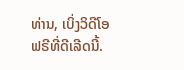ທ່ານ, ເບິ່ງວິດີໂອຟຣີທີ່ດີເລີດນີ້.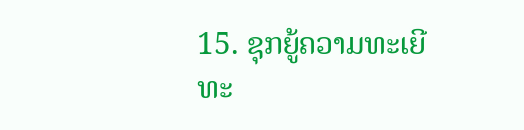15. ຊຸກຍູ້ຄວາມທະເຍີທະ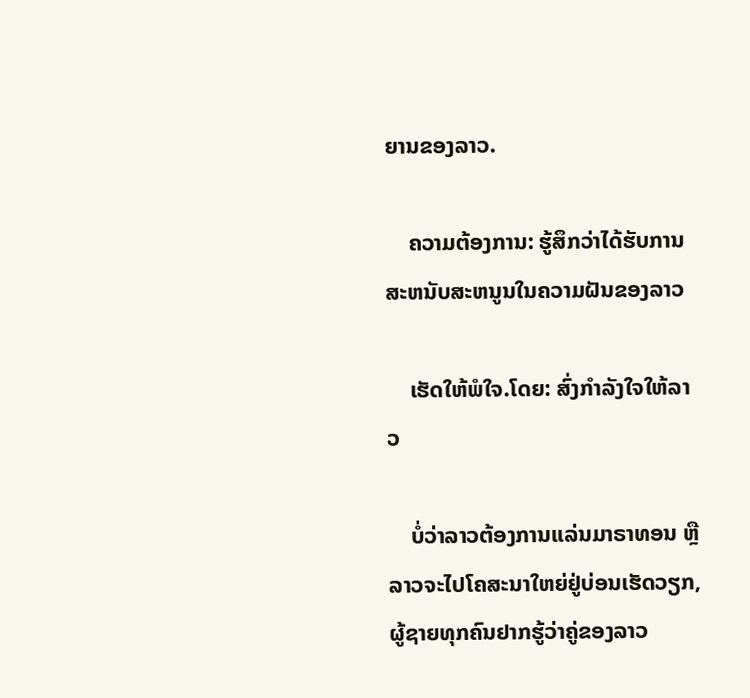ຍານຂອງລາວ.

    ຄວາມຕ້ອງການ: ຮູ້ສຶກວ່າໄດ້ຮັບການສະຫນັບສະຫນູນໃນຄວາມຝັນຂອງລາວ

    ເຮັດໃຫ້ພໍໃຈ.ໂດຍ: ສົ່ງກຳລັງໃຈໃຫ້ລາວ

    ບໍ່ວ່າລາວຕ້ອງການແລ່ນມາຣາທອນ ຫຼື ລາວຈະໄປໂຄສະນາໃຫຍ່ຢູ່ບ່ອນເຮັດວຽກ, ຜູ້ຊາຍທຸກຄົນຢາກຮູ້ວ່າຄູ່ຂອງລາວ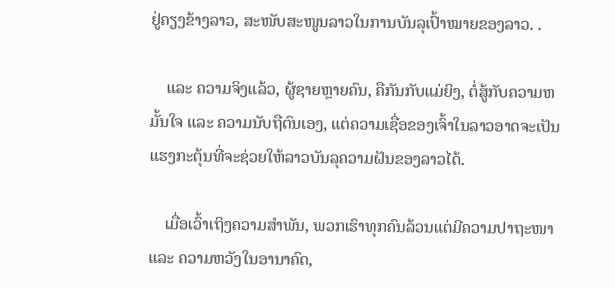ຢູ່ຄຽງຂ້າງລາວ, ສະໜັບສະໜູນລາວໃນການບັນລຸເປົ້າໝາຍຂອງລາວ. .

    ແລະ ຄວາມຈິງແລ້ວ, ຜູ້ຊາຍຫຼາຍຄົນ, ຄືກັນກັບແມ່ຍິງ, ຕໍ່ສູ້ກັບຄວາມຫມັ້ນໃຈ ແລະ ຄວາມນັບຖືຕົນເອງ, ແຕ່ຄວາມເຊື່ອຂອງເຈົ້າໃນລາວອາດຈະເປັນແຮງກະຕຸ້ນທີ່ຈະຊ່ວຍໃຫ້ລາວບັນລຸຄວາມຝັນຂອງລາວໄດ້.

    ເມື່ອເວົ້າເຖິງຄວາມສຳພັນ, ພວກເຮົາທຸກຄົນລ້ວນແຕ່ມີຄວາມປາຖະໜາ ແລະ ຄວາມຫວັງໃນອານາຄົດ,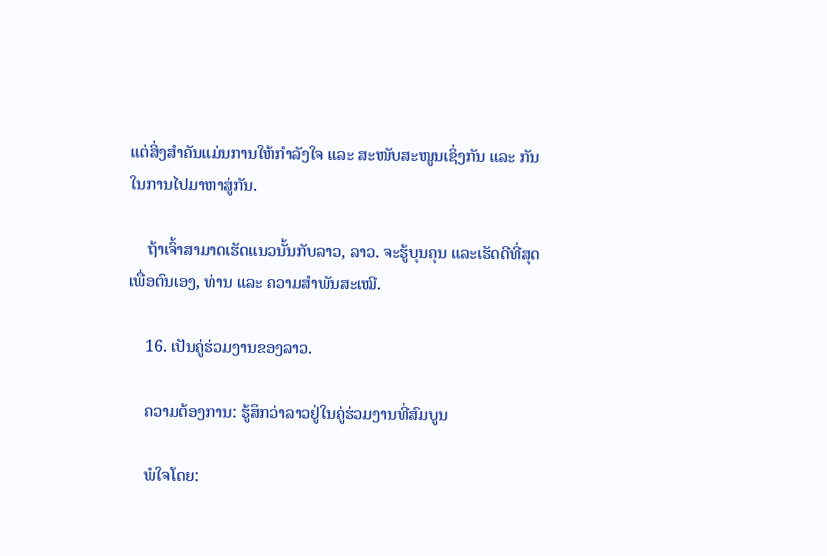ແຕ່ສິ່ງສຳຄັນແມ່ນການໃຫ້ກຳລັງໃຈ ແລະ ສະໜັບສະໜູນເຊິ່ງກັນ ແລະ ກັນໃນການໄປມາຫາສູ່ກັນ.

    ຖ້າເຈົ້າສາມາດເຮັດແນວນັ້ນກັບລາວ, ລາວ. ຈະຮູ້ບຸນຄຸນ ແລະເຮັດດີທີ່ສຸດເພື່ອຕົນເອງ, ທ່ານ ແລະ ຄວາມສຳພັນສະເໝີ.

    16. ເປັນຄູ່ຮ່ວມງານຂອງລາວ.

    ຄວາມຕ້ອງການ: ຮູ້ສຶກວ່າລາວຢູ່ໃນຄູ່ຮ່ວມງານທີ່ສົມບູນ

    ພໍໃຈໂດຍ: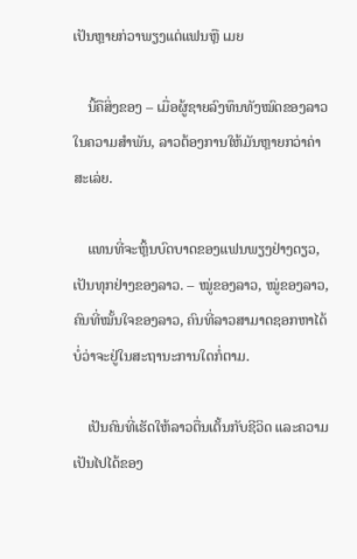ເປັນຫຼາຍກ່ວາພຽງແຕ່ແຟນຫຼື ເມຍ

    ນີ້ຄືສິ່ງຂອງ – ເມື່ອຜູ້ຊາຍລົງທຶນທັງໝົດຂອງລາວໃນຄວາມສຳພັນ, ລາວຕ້ອງການໃຫ້ມັນຫຼາຍກວ່າຄ່າສະເລ່ຍ.

    ແທນທີ່ຈະຫຼິ້ນບົດບາດຂອງແຟນພຽງຢ່າງດຽວ, ເປັນທຸກຢ່າງຂອງລາວ. – ໝູ່ຂອງລາວ, ໝູ່ຂອງລາວ, ຄົນທີ່ໝັ້ນໃຈຂອງລາວ, ຄົນທີ່ລາວສາມາດຊອກຫາໄດ້ບໍ່ວ່າຈະຢູ່ໃນສະຖານະການໃດກໍ່ຕາມ.

    ເປັນຄົນທີ່ເຮັດໃຫ້ລາວຕື່ນເຕັ້ນກັບຊີວິດ ແລະຄວາມເປັນໄປໄດ້ຂອງ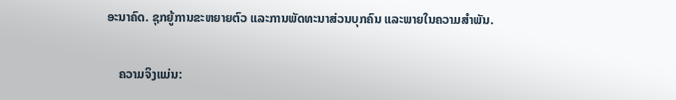ອະນາຄົດ. ຊຸກຍູ້ການຂະຫຍາຍຕົວ ແລະການພັດທະນາສ່ວນບຸກຄົນ ແລະພາຍໃນຄວາມສໍາພັນ.

    ຄວາມຈິງແມ່ນ: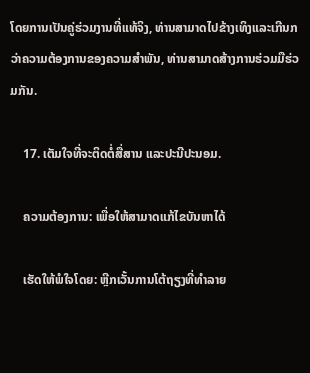ໂດຍການເປັນຄູ່ຮ່ວມງານທີ່ແທ້ຈິງ, ທ່ານສາມາດໄປຂ້າງເທິງແລະເກີນກວ່າຄວາມຕ້ອງການຂອງຄວາມສໍາພັນ, ທ່ານສາມາດສ້າງການຮ່ວມມືຮ່ວມກັນ.

    17. ເຕັມໃຈທີ່ຈະຕິດຕໍ່ສື່ສານ ແລະປະນີປະນອມ.

    ຄວາມຕ້ອງການ: ເພື່ອໃຫ້ສາມາດແກ້ໄຂບັນຫາໄດ້

    ເຮັດໃຫ້ພໍໃຈໂດຍ: ຫຼີກເວັ້ນການໂຕ້ຖຽງທີ່ທໍາລາຍ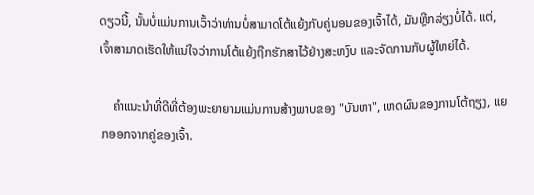ດຽວນີ້, ນັ້ນບໍ່ແມ່ນການເວົ້າວ່າທ່ານບໍ່ສາມາດໂຕ້ແຍ້ງກັບຄູ່ນອນຂອງເຈົ້າໄດ້, ມັນຫຼີກລ່ຽງບໍ່ໄດ້. ແຕ່, ເຈົ້າສາມາດເຮັດໃຫ້ແນ່ໃຈວ່າການໂຕ້ແຍ້ງຖືກຮັກສາໄວ້ຢ່າງສະຫງົບ ແລະຈັດການກັບຜູ້ໃຫຍ່ໄດ້.

    ຄຳແນະນຳທີ່ດີທີ່ຕ້ອງພະຍາຍາມແມ່ນການສ້າງພາບຂອງ "ບັນຫາ", ເຫດຜົນຂອງການໂຕ້ຖຽງ, ແຍກອອກຈາກຄູ່ຂອງເຈົ້າ.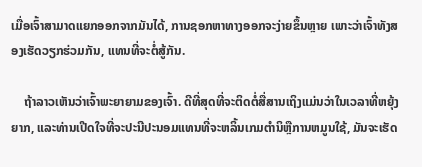ເມື່ອເຈົ້າສາມາດແຍກອອກຈາກມັນໄດ້, ການຊອກຫາທາງອອກຈະງ່າຍຂຶ້ນຫຼາຍ ເພາະວ່າເຈົ້າທັງສອງເຮັດວຽກຮ່ວມກັນ, ແທນທີ່ຈະຕໍ່ສູ້ກັນ.

    ຖ້າລາວເຫັນວ່າເຈົ້າພະຍາຍາມຂອງເຈົ້າ. ດີທີ່ສຸດທີ່ຈະຕິດຕໍ່ສື່ສານເຖິງແມ່ນວ່າໃນເວລາທີ່ຫຍຸ້ງຍາກ, ແລະທ່ານເປີດໃຈທີ່ຈະປະນີປະນອມແທນທີ່ຈະຫລິ້ນເກມຕໍານິຫຼືການຫມູນໃຊ້, ມັນຈະເຮັດ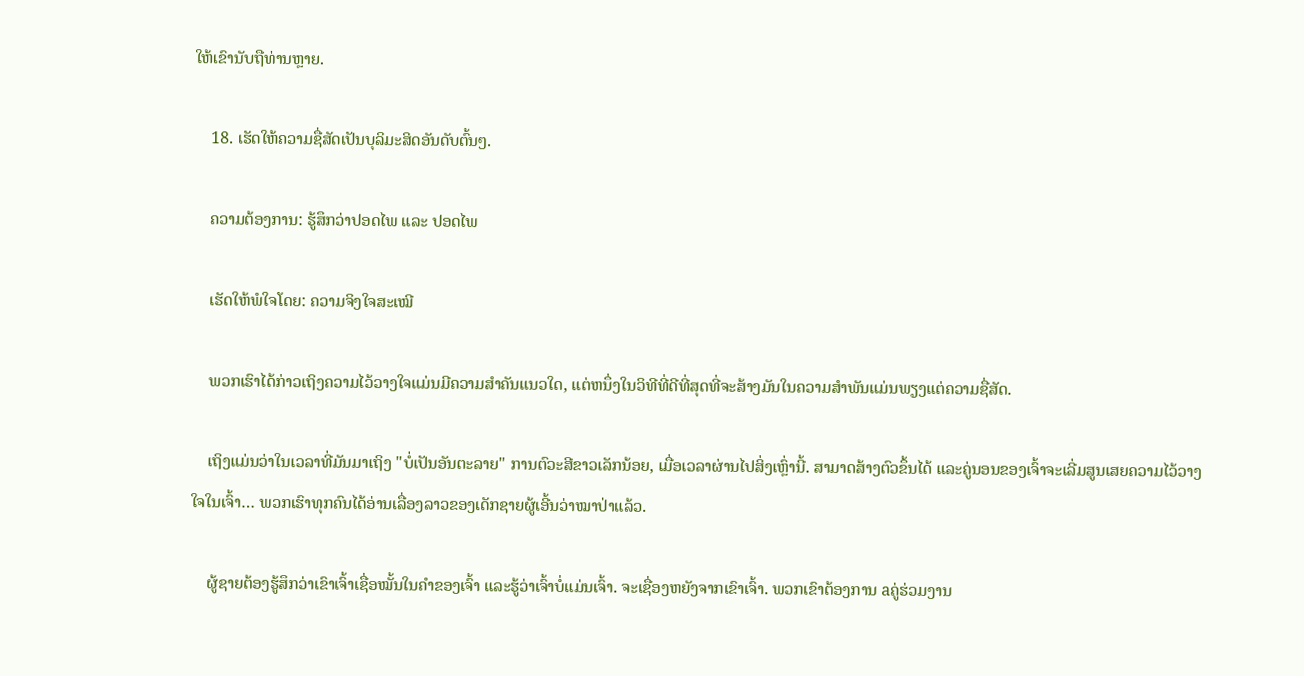ໃຫ້ເຂົານັບຖືທ່ານຫຼາຍ.

    18. ເຮັດໃຫ້ຄວາມຊື່ສັດເປັນບຸລິມະສິດອັນດັບຕົ້ນໆ.

    ຄວາມຕ້ອງການ: ຮູ້ສຶກວ່າປອດໄພ ແລະ ປອດໄພ

    ເຮັດໃຫ້ພໍໃຈໂດຍ: ຄວາມຈິງໃຈສະເໝີ

    ພວກເຮົາໄດ້ກ່າວເຖິງຄວາມໄວ້ວາງໃຈແມ່ນມີຄວາມສໍາຄັນແນວໃດ, ແຕ່ຫນຶ່ງໃນວິທີທີ່ດີທີ່ສຸດທີ່ຈະສ້າງມັນໃນຄວາມສໍາພັນແມ່ນພຽງແຕ່ຄວາມຊື່ສັດ.

    ເຖິງແມ່ນວ່າໃນເວລາທີ່ມັນມາເຖິງ "ບໍ່ເປັນອັນຕະລາຍ" ການຕົວະສີຂາວເລັກນ້ອຍ, ເມື່ອເວລາຜ່ານໄປສິ່ງເຫຼົ່ານີ້. ສາມາດສ້າງຕົວຂຶ້ນໄດ້ ແລະຄູ່ນອນຂອງເຈົ້າຈະເລີ່ມສູນເສຍຄວາມໄວ້ວາງໃຈໃນເຈົ້າ… ພວກເຮົາທຸກຄົນໄດ້ອ່ານເລື່ອງລາວຂອງເດັກຊາຍຜູ້ເອີ້ນວ່າໝາປ່າແລ້ວ.

    ຜູ້ຊາຍຕ້ອງຮູ້ສຶກວ່າເຂົາເຈົ້າເຊື່ອໝັ້ນໃນຄຳຂອງເຈົ້າ ແລະຮູ້ວ່າເຈົ້າບໍ່ແມ່ນເຈົ້າ. ຈະເຊື່ອງຫຍັງຈາກເຂົາເຈົ້າ. ພວກເຂົາຕ້ອງການ aຄູ່ຮ່ວມງານ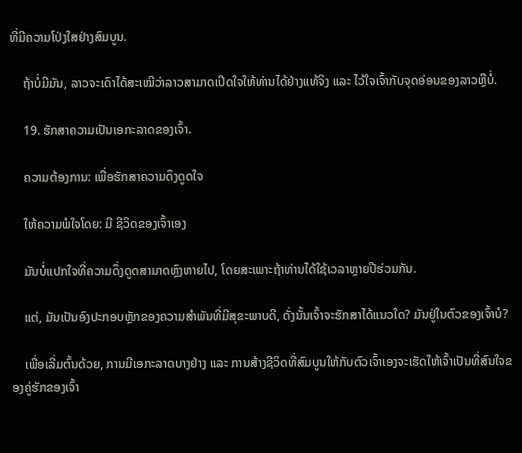ທີ່ມີຄວາມໂປ່ງໃສຢ່າງສົມບູນ.

    ຖ້າບໍ່ມີມັນ, ລາວຈະເດົາໄດ້ສະເໝີວ່າລາວສາມາດເປີດໃຈໃຫ້ທ່ານໄດ້ຢ່າງແທ້ຈິງ ແລະ ໄວ້ໃຈເຈົ້າກັບຈຸດອ່ອນຂອງລາວຫຼືບໍ່.

    19. ຮັກສາຄວາມເປັນເອກະລາດຂອງເຈົ້າ.

    ຄວາມຕ້ອງການ: ເພື່ອຮັກສາຄວາມດຶງດູດໃຈ

    ໃຫ້ຄວາມພໍໃຈໂດຍ: ມີ ຊີວິດຂອງເຈົ້າເອງ

    ມັນບໍ່ແປກໃຈທີ່ຄວາມດຶ່ງດູດສາມາດຫຼົງຫາຍໄປ, ໂດຍສະເພາະຖ້າທ່ານໄດ້ໃຊ້ເວລາຫຼາຍປີຮ່ວມກັນ.

    ແຕ່, ມັນເປັນອົງປະກອບຫຼັກຂອງຄວາມສຳພັນທີ່ມີສຸຂະພາບດີ, ດັ່ງນັ້ນເຈົ້າຈະຮັກສາໄດ້ແນວໃດ? ມັນຢູ່ໃນຕົວຂອງເຈົ້າບໍ?

    ເພື່ອເລີ່ມຕົ້ນດ້ວຍ, ການມີເອກະລາດບາງຢ່າງ ແລະ ການສ້າງຊີວິດທີ່ສົມບູນໃຫ້ກັບຕົວເຈົ້າເອງຈະເຮັດໃຫ້ເຈົ້າເປັນທີ່ສົນໃຈຂອງຄູ່ຮັກຂອງເຈົ້າ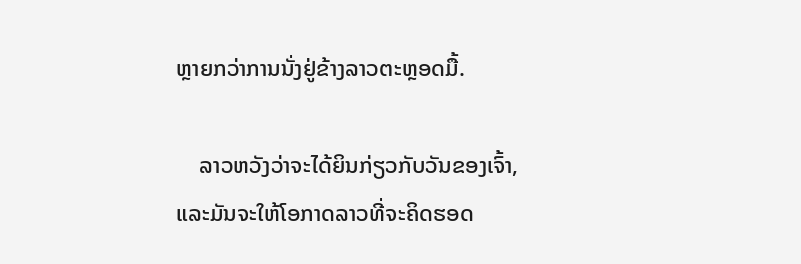ຫຼາຍກວ່າການນັ່ງຢູ່ຂ້າງລາວຕະຫຼອດມື້.

    ລາວຫວັງວ່າຈະໄດ້ຍິນກ່ຽວກັບວັນຂອງເຈົ້າ, ແລະມັນຈະໃຫ້ໂອກາດລາວທີ່ຈະຄິດຮອດ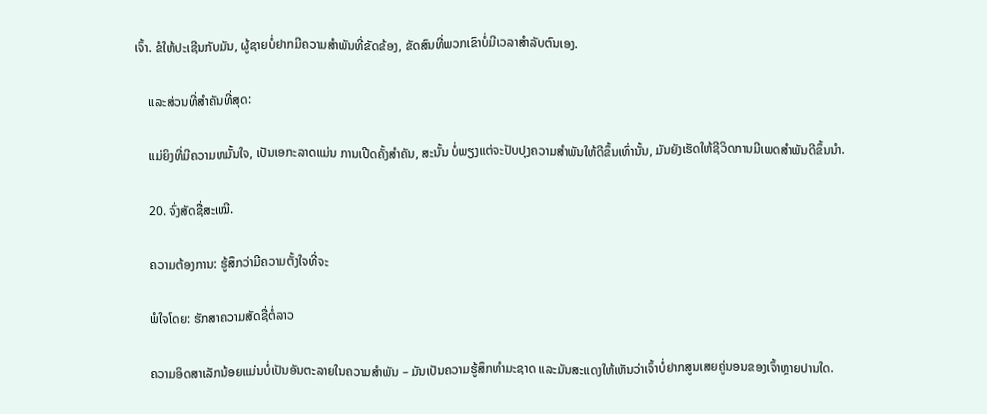ເຈົ້າ. ຂໍໃຫ້ປະເຊີນກັບມັນ, ຜູ້ຊາຍບໍ່ຢາກມີຄວາມສໍາພັນທີ່ຂັດຂ້ອງ, ຂັດສົນທີ່ພວກເຂົາບໍ່ມີເວລາສໍາລັບຕົນເອງ.

    ແລະສ່ວນທີ່ສໍາຄັນທີ່ສຸດ:

    ແມ່ຍິງທີ່ມີຄວາມຫມັ້ນໃຈ, ເປັນເອກະລາດແມ່ນ ການເປີດຄັ້ງສຳຄັນ, ສະນັ້ນ ບໍ່ພຽງແຕ່ຈະປັບປຸງຄວາມສຳພັນໃຫ້ດີຂຶ້ນເທົ່ານັ້ນ, ມັນຍັງເຮັດໃຫ້ຊີວິດການມີເພດສຳພັນດີຂຶ້ນນຳ.

    20. ຈົ່ງສັດຊື່ສະເໝີ.

    ຄວາມຕ້ອງການ: ຮູ້ສຶກວ່າມີຄວາມຕັ້ງໃຈທີ່ຈະ

    ພໍໃຈໂດຍ: ຮັກສາຄວາມສັດຊື່ຕໍ່ລາວ

    ຄວາມອິດສາເລັກນ້ອຍແມ່ນບໍ່ເປັນອັນຕະລາຍໃນຄວາມສຳພັນ – ມັນເປັນຄວາມຮູ້ສຶກທໍາມະຊາດ ແລະມັນສະແດງໃຫ້ເຫັນວ່າເຈົ້າບໍ່ຢາກສູນເສຍຄູ່ນອນຂອງເຈົ້າຫຼາຍປານໃດ.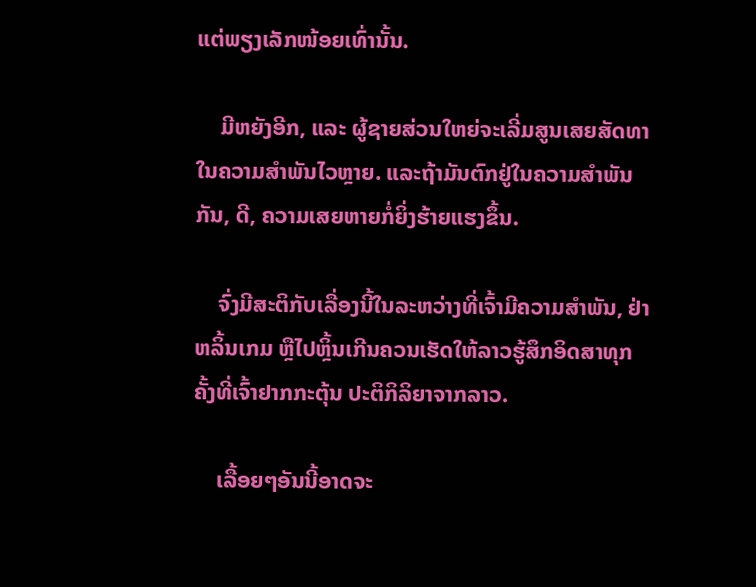ແຕ່ພຽງເລັກໜ້ອຍເທົ່ານັ້ນ.

    ມີຫຍັງອີກ, ແລະ ຜູ້ຊາຍສ່ວນໃຫຍ່ຈະເລີ່ມສູນເສຍສັດທາໃນຄວາມສໍາພັນໄວຫຼາຍ. ແລະຖ້າມັນຕົກຢູ່ໃນຄວາມສຳພັນກັນ, ດີ, ຄວາມເສຍຫາຍກໍ່ຍິ່ງຮ້າຍແຮງຂຶ້ນ.

    ຈົ່ງມີສະຕິກັບເລື່ອງນີ້ໃນລະຫວ່າງທີ່ເຈົ້າມີຄວາມສໍາພັນ, ຢ່າຫລິ້ນເກມ ຫຼືໄປຫຼິ້ນເກີນຄວນເຮັດໃຫ້ລາວຮູ້ສຶກອິດສາທຸກຄັ້ງທີ່ເຈົ້າຢາກກະຕຸ້ນ ປະຕິກິລິຍາຈາກລາວ.

    ເລື້ອຍໆອັນນີ້ອາດຈະ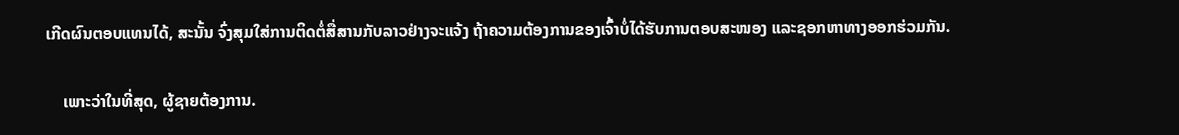ເກີດຜົນຕອບແທນໄດ້, ສະນັ້ນ ຈົ່ງສຸມໃສ່ການຕິດຕໍ່ສື່ສານກັບລາວຢ່າງຈະແຈ້ງ ຖ້າຄວາມຕ້ອງການຂອງເຈົ້າບໍ່ໄດ້ຮັບການຕອບສະໜອງ ແລະຊອກຫາທາງອອກຮ່ວມກັນ.

    ເພາະວ່າໃນທີ່ສຸດ, ຜູ້ຊາຍຕ້ອງການ.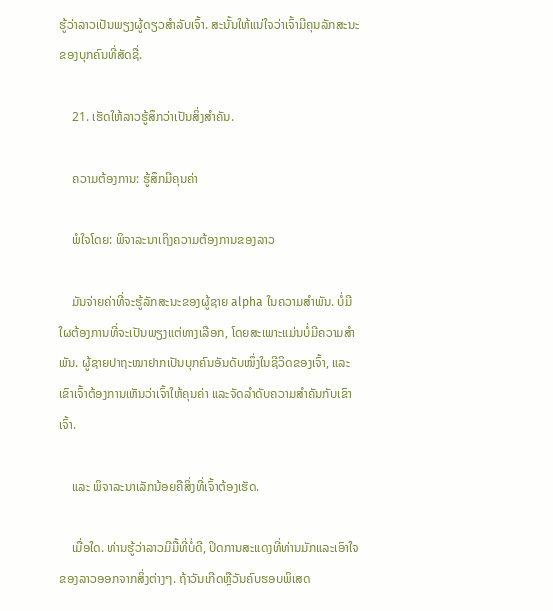ຮູ້ວ່າລາວເປັນພຽງຜູ້ດຽວສຳລັບເຈົ້າ. ສະນັ້ນໃຫ້ແນ່ໃຈວ່າເຈົ້າມີຄຸນລັກສະນະຂອງບຸກຄົນທີ່ສັດຊື່.

    21. ເຮັດໃຫ້ລາວຮູ້ສຶກວ່າເປັນສິ່ງສຳຄັນ.

    ຄວາມຕ້ອງການ: ຮູ້ສຶກມີຄຸນຄ່າ

    ພໍໃຈໂດຍ: ພິຈາລະນາເຖິງຄວາມຕ້ອງການຂອງລາວ

    ມັນຈ່າຍຄ່າທີ່ຈະຮູ້ລັກສະນະຂອງຜູ້ຊາຍ alpha ໃນຄວາມສໍາພັນ. ບໍ່ມີໃຜຕ້ອງການທີ່ຈະເປັນພຽງແຕ່ທາງເລືອກ, ໂດຍສະເພາະແມ່ນບໍ່ມີຄວາມສໍາພັນ. ຜູ້ຊາຍປາຖະໜາຢາກເປັນບຸກຄົນອັນດັບໜຶ່ງໃນຊີວິດຂອງເຈົ້າ, ແລະເຂົາເຈົ້າຕ້ອງການເຫັນວ່າເຈົ້າໃຫ້ຄຸນຄ່າ ແລະຈັດລຳດັບຄວາມສຳຄັນກັບເຂົາເຈົ້າ.

    ແລະ ພິຈາລະນາເລັກນ້ອຍຄືສິ່ງທີ່ເຈົ້າຕ້ອງເຮັດ.

    ເມື່ອໃດ. ທ່ານຮູ້ວ່າລາວມີມື້ທີ່ບໍ່ດີ, ປິດການສະແດງທີ່ທ່ານມັກແລະເອົາໃຈຂອງລາວອອກຈາກສິ່ງຕ່າງໆ. ຖ້າວັນເກີດຫຼືວັນຄົບຮອບພິເສດ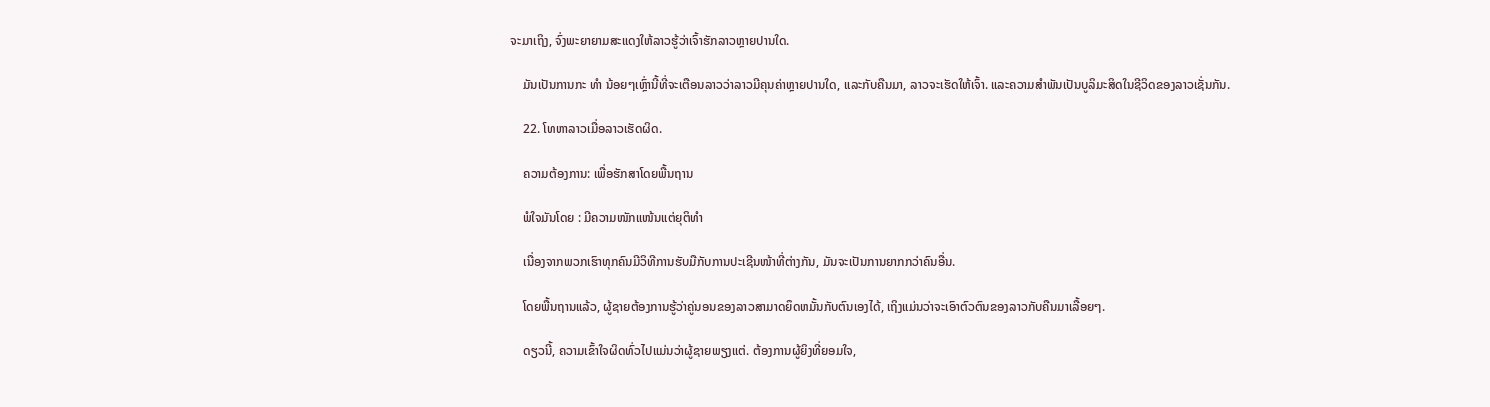ຈະມາເຖິງ, ຈົ່ງພະຍາຍາມສະແດງໃຫ້ລາວຮູ້ວ່າເຈົ້າຮັກລາວຫຼາຍປານໃດ.

    ມັນເປັນການກະ ທຳ ນ້ອຍໆເຫຼົ່ານີ້ທີ່ຈະເຕືອນລາວວ່າລາວມີຄຸນຄ່າຫຼາຍປານໃດ, ແລະກັບຄືນມາ, ລາວຈະເຮັດໃຫ້ເຈົ້າ. ແລະຄວາມສໍາພັນເປັນບູລິມະສິດໃນຊີວິດຂອງລາວເຊັ່ນກັນ.

    22. ໂທຫາລາວເມື່ອລາວເຮັດຜິດ.

    ຄວາມຕ້ອງການ: ເພື່ອຮັກສາໂດຍພື້ນຖານ

    ພໍໃຈມັນໂດຍ : ມີຄວາມໜັກແໜ້ນແຕ່ຍຸຕິທຳ

    ເນື່ອງຈາກພວກເຮົາທຸກຄົນມີວິທີການຮັບມືກັບການປະເຊີນໜ້າທີ່ຕ່າງກັນ, ມັນຈະເປັນການຍາກກວ່າຄົນອື່ນ.

    ໂດຍພື້ນຖານແລ້ວ, ຜູ້ຊາຍຕ້ອງການຮູ້ວ່າຄູ່ນອນຂອງລາວສາມາດຍຶດຫມັ້ນກັບຕົນເອງໄດ້, ເຖິງແມ່ນວ່າຈະເອົາຕົວຕົນຂອງລາວກັບຄືນມາເລື້ອຍໆ.

    ດຽວນີ້, ຄວາມເຂົ້າໃຈຜິດທົ່ວໄປແມ່ນວ່າຜູ້ຊາຍພຽງແຕ່. ຕ້ອງການຜູ້ຍິງທີ່ຍອມໃຈ,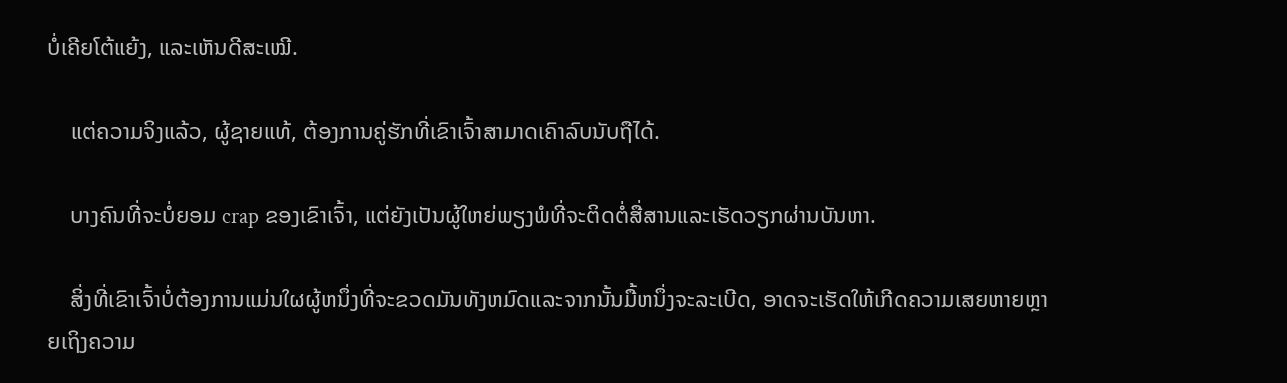ບໍ່ເຄີຍໂຕ້ແຍ້ງ, ແລະເຫັນດີສະເໝີ.

    ແຕ່ຄວາມຈິງແລ້ວ, ຜູ້ຊາຍແທ້, ຕ້ອງການຄູ່ຮັກທີ່ເຂົາເຈົ້າສາມາດເຄົາລົບນັບຖືໄດ້.

    ບາງຄົນທີ່ຈະບໍ່ຍອມ crap ຂອງເຂົາເຈົ້າ, ແຕ່ຍັງເປັນຜູ້ໃຫຍ່ພຽງພໍທີ່ຈະຕິດຕໍ່ສື່ສານແລະເຮັດວຽກຜ່ານບັນຫາ.

    ສິ່ງທີ່ເຂົາເຈົ້າບໍ່ຕ້ອງການແມ່ນໃຜຜູ້ຫນຶ່ງທີ່ຈະຂວດມັນທັງຫມົດແລະຈາກນັ້ນມື້ຫນຶ່ງຈະລະເບີດ, ອາດຈະເຮັດໃຫ້ເກີດຄວາມເສຍຫາຍຫຼາຍເຖິງຄວາມ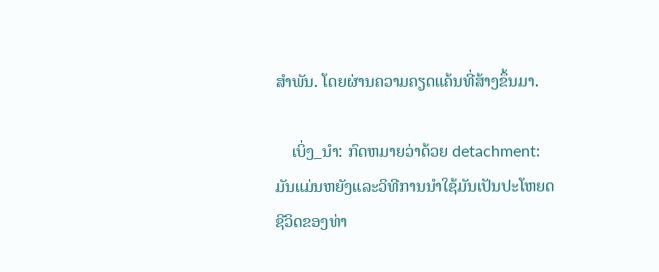ສໍາພັນ. ໂດຍຜ່ານຄວາມຄຽດແຄ້ນທີ່ສ້າງຂຶ້ນມາ.

    ເບິ່ງ_ນຳ: ກົດຫມາຍວ່າດ້ວຍ detachment: ມັນແມ່ນຫຍັງແລະວິທີການນໍາໃຊ້ມັນເປັນປະໂຫຍດຊີວິດຂອງທ່າ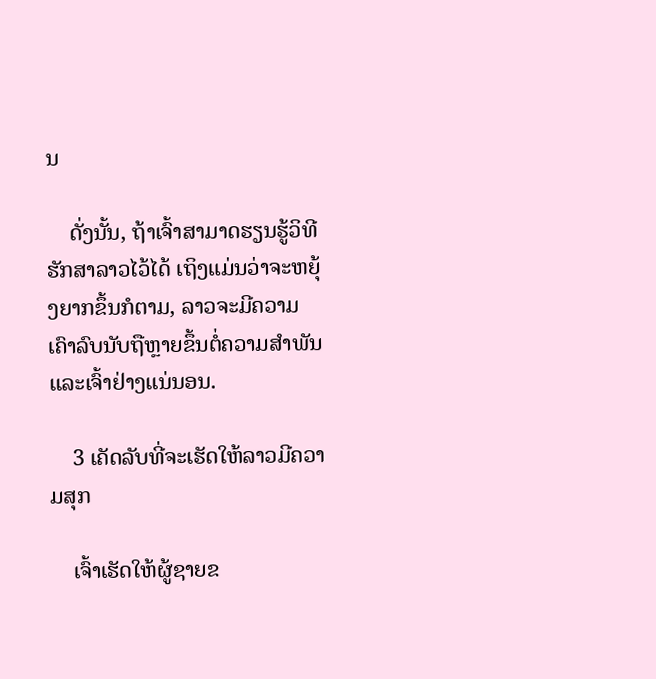ນ

    ດັ່ງນັ້ນ, ຖ້າເຈົ້າສາມາດຮຽນຮູ້ວິທີຮັກສາລາວໄວ້ໄດ້ ເຖິງແມ່ນວ່າຈະຫຍຸ້ງຍາກຂຶ້ນກໍຕາມ, ລາວຈະມີຄວາມເຄົາລົບນັບຖືຫຼາຍຂຶ້ນຕໍ່ຄວາມສໍາພັນ ແລະເຈົ້າຢ່າງແນ່ນອນ.

    3 ເຄັດລັບທີ່ຈະເຮັດໃຫ້ລາວມີຄວາມສຸກ

    ເຈົ້າເຮັດໃຫ້ຜູ້ຊາຍຂ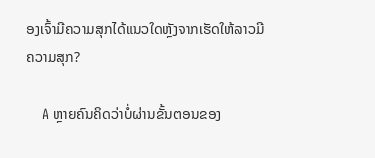ອງເຈົ້າມີຄວາມສຸກໄດ້ແນວໃດຫຼັງຈາກເຮັດໃຫ້ລາວມີຄວາມສຸກ?

    A ຫຼາຍຄົນຄິດວ່າບໍ່ຜ່ານຂັ້ນຕອນຂອງ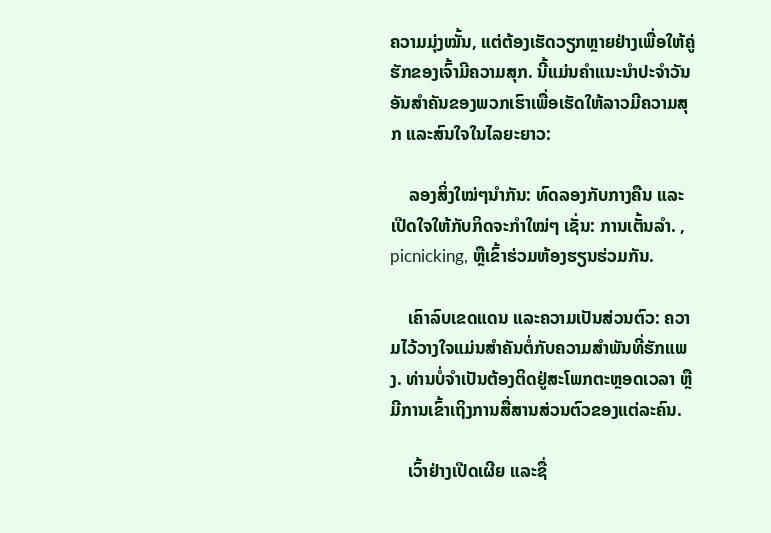ຄວາມມຸ່ງໝັ້ນ, ແຕ່ຕ້ອງເຮັດວຽກຫຼາຍຢ່າງເພື່ອໃຫ້ຄູ່ຮັກຂອງເຈົ້າມີຄວາມສຸກ. ນີ້ແມ່ນຄຳແນະນຳປະຈຳວັນອັນສຳຄັນຂອງພວກເຮົາເພື່ອເຮັດໃຫ້ລາວມີຄວາມສຸກ ແລະສົນໃຈໃນໄລຍະຍາວ:

    ລອງສິ່ງໃໝ່ໆນຳກັນ: ທົດລອງກັບກາງຄືນ ແລະເປີດໃຈໃຫ້ກັບກິດຈະກຳໃໝ່ໆ ເຊັ່ນ: ການເຕັ້ນລຳ. , picnicking, ຫຼືເຂົ້າຮ່ວມຫ້ອງຮຽນຮ່ວມກັນ.

    ເຄົາລົບເຂດແດນ ແລະຄວາມເປັນສ່ວນຕົວ: ຄວາມໄວ້ວາງໃຈແມ່ນສໍາຄັນຕໍ່ກັບຄວາມສຳພັນທີ່ຮັກແພງ. ທ່ານບໍ່ຈໍາເປັນຕ້ອງຕິດຢູ່ສະໂພກຕະຫຼອດເວລາ ຫຼືມີການເຂົ້າເຖິງການສື່ສານສ່ວນຕົວຂອງແຕ່ລະຄົນ.

    ເວົ້າຢ່າງເປີດເຜີຍ ແລະຊື່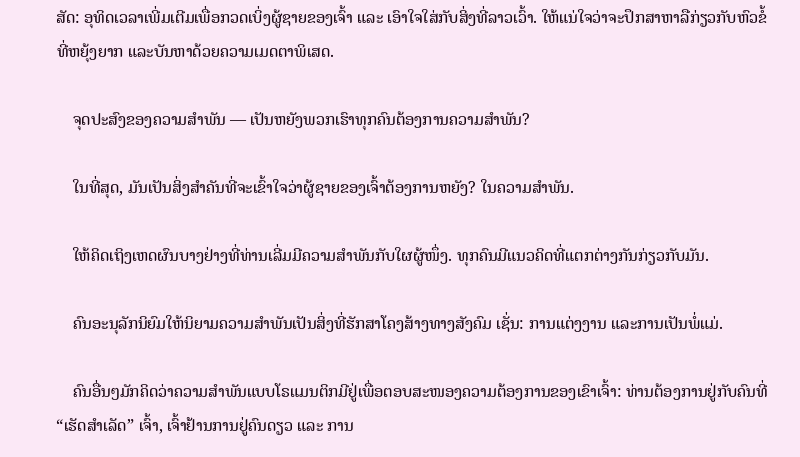ສັດ: ອຸທິດເວລາເພີ່ມເຕີມເພື່ອກວດເບິ່ງຜູ້ຊາຍຂອງເຈົ້າ ແລະ ເອົາໃຈໃສ່ກັບສິ່ງທີ່ລາວເວົ້າ. ໃຫ້ແນ່ໃຈວ່າຈະປຶກສາຫາລືກ່ຽວກັບຫົວຂໍ້ທີ່ຫຍຸ້ງຍາກ ແລະບັນຫາດ້ວຍຄວາມເມດຕາພິເສດ.

    ຈຸດປະສົງຂອງຄວາມສຳພັນ — ເປັນຫຍັງພວກເຮົາທຸກຄົນຕ້ອງການຄວາມສຳພັນ?

    ໃນທີ່ສຸດ, ມັນເປັນສິ່ງສໍາຄັນທີ່ຈະເຂົ້າໃຈວ່າຜູ້ຊາຍຂອງເຈົ້າຕ້ອງການຫຍັງ? ໃນຄວາມສຳພັນ.

    ໃຫ້ຄິດເຖິງເຫດຜົນບາງຢ່າງທີ່ທ່ານເລີ່ມມີຄວາມສໍາພັນກັບໃຜຜູ້ໜຶ່ງ. ທຸກຄົນມີແນວຄິດທີ່ແຕກຕ່າງກັນກ່ຽວກັບມັນ.

    ຄົນອະນຸລັກນິຍົມໃຫ້ນິຍາມຄວາມສຳພັນເປັນສິ່ງທີ່ຮັກສາໂຄງສ້າງທາງສັງຄົມ ເຊັ່ນ: ການແຕ່ງງານ ແລະການເປັນພໍ່ແມ່.

    ຄົນອື່ນໆມັກຄິດວ່າຄວາມສຳພັນແບບໂຣແມນຕິກມີຢູ່ເພື່ອຕອບສະໜອງຄວາມຕ້ອງການຂອງເຂົາເຈົ້າ: ທ່ານຕ້ອງການຢູ່ກັບຄົນທີ່ “ເຮັດສຳເລັດ” ເຈົ້າ, ເຈົ້າຢ້ານການຢູ່ຄົນດຽວ ແລະ ການ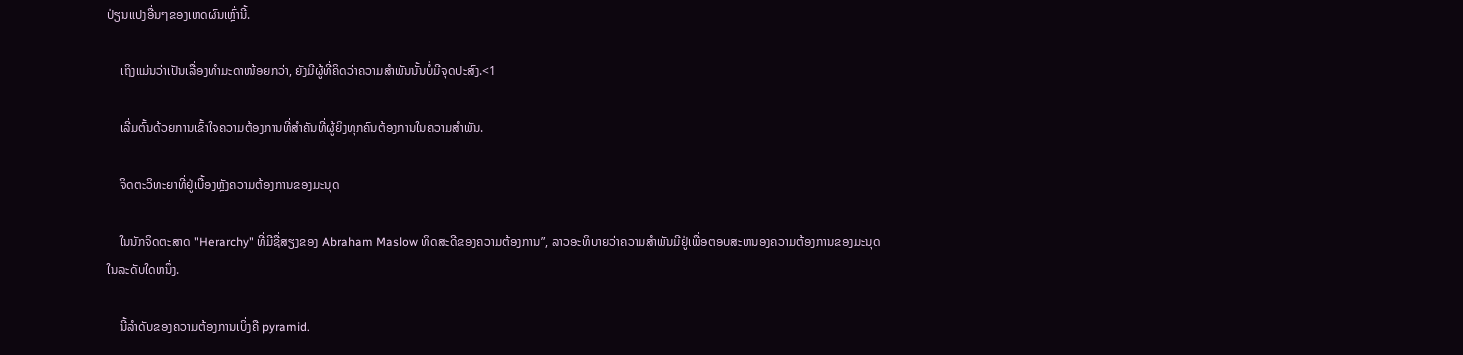ປ່ຽນແປງອື່ນໆຂອງເຫດຜົນເຫຼົ່ານີ້.

    ເຖິງແມ່ນວ່າເປັນເລື່ອງທຳມະດາໜ້ອຍກວ່າ, ຍັງມີຜູ້ທີ່ຄິດວ່າຄວາມສຳພັນນັ້ນບໍ່ມີຈຸດປະສົງ.<1

    ເລີ່ມຕົ້ນດ້ວຍການເຂົ້າໃຈຄວາມຕ້ອງການທີ່ສຳຄັນທີ່ຜູ້ຍິງທຸກຄົນຕ້ອງການໃນຄວາມສຳພັນ.

    ຈິດຕະວິທະຍາທີ່ຢູ່ເບື້ອງຫຼັງຄວາມຕ້ອງການຂອງມະນຸດ

    ໃນນັກຈິດຕະສາດ "Herarchy" ທີ່ມີຊື່ສຽງຂອງ Abraham Maslow ທິດສະດີຂອງຄວາມຕ້ອງການ”, ລາວອະທິບາຍວ່າຄວາມສໍາພັນມີຢູ່ເພື່ອຕອບສະຫນອງຄວາມຕ້ອງການຂອງມະນຸດໃນລະດັບໃດຫນຶ່ງ.

    ນີ້ລຳດັບຂອງຄວາມຕ້ອງການເບິ່ງຄື pyramid.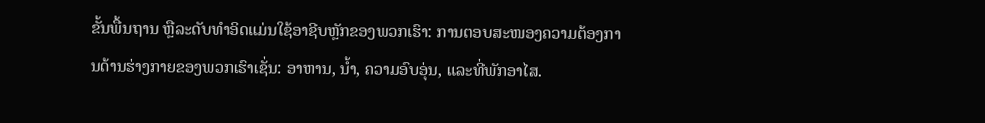ຂັ້ນພື້ນຖານ ຫຼືລະດັບທຳອິດແມ່ນໃຊ້ອາຊີບຫຼັກຂອງພວກເຮົາ: ການຕອບສະໜອງຄວາມຕ້ອງການດ້ານຮ່າງກາຍຂອງພວກເຮົາເຊັ່ນ: ອາຫານ, ນ້ຳ, ຄວາມອົບອຸ່ນ, ແລະທີ່ພັກອາໄສ.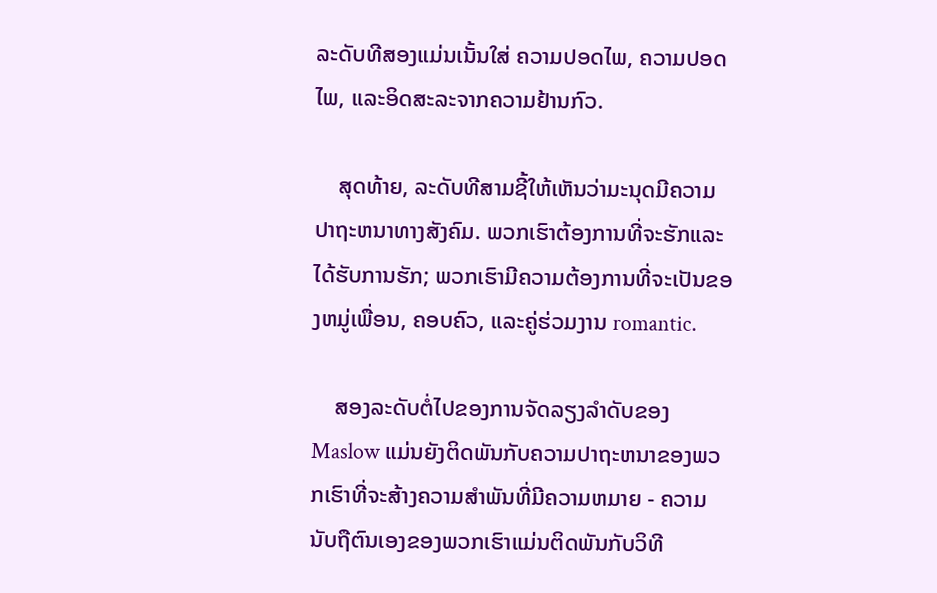ລະດັບທີສອງແມ່ນເນັ້ນໃສ່ ຄວາມປອດໄພ, ຄວາມປອດໄພ, ແລະອິດສະລະຈາກຄວາມຢ້ານກົວ.

    ສຸດທ້າຍ, ລະດັບທີສາມຊີ້ໃຫ້ເຫັນວ່າມະນຸດມີຄວາມປາຖະຫນາທາງສັງຄົມ. ພວກເຮົາຕ້ອງການທີ່ຈະຮັກແລະໄດ້ຮັບການຮັກ; ພວກເຮົາມີຄວາມຕ້ອງການທີ່ຈະເປັນຂອງຫມູ່ເພື່ອນ, ຄອບຄົວ, ແລະຄູ່ຮ່ວມງານ romantic.

    ສອງລະດັບຕໍ່ໄປຂອງການຈັດລຽງລໍາດັບຂອງ Maslow ແມ່ນຍັງຕິດພັນກັບຄວາມປາຖະຫນາຂອງພວກເຮົາທີ່ຈະສ້າງຄວາມສໍາພັນທີ່ມີຄວາມຫມາຍ - ຄວາມນັບຖືຕົນເອງຂອງພວກເຮົາແມ່ນຕິດພັນກັບວິທີ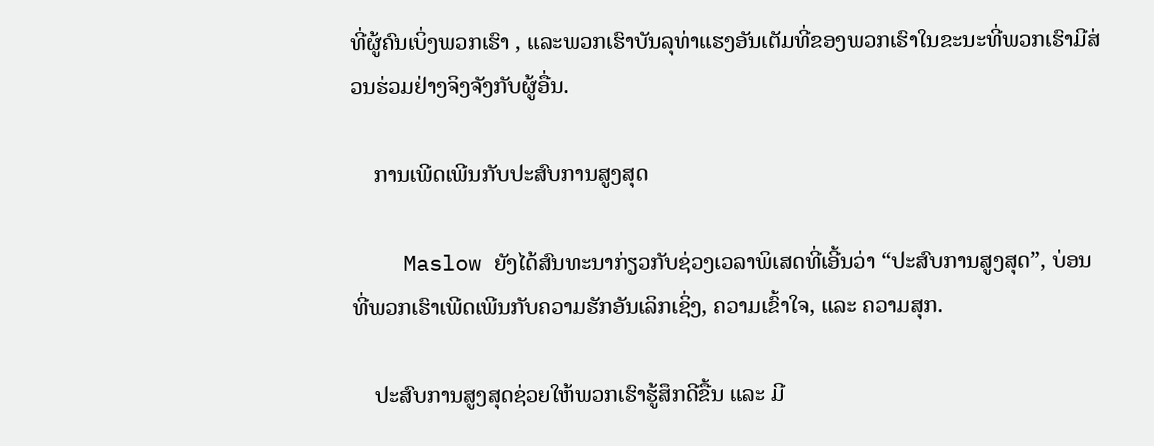ທີ່ຜູ້ຄົນເບິ່ງພວກເຮົາ , ແລະພວກເຮົາບັນລຸທ່າແຮງອັນເຕັມທີ່ຂອງພວກເຮົາໃນຂະນະທີ່ພວກເຮົາມີສ່ວນຮ່ວມຢ່າງຈິງຈັງກັບຜູ້ອື່ນ.

    ການເພີດເພີນກັບປະສົບການສູງສຸດ

    Maslow ຍັງໄດ້ສົນທະນາກ່ຽວກັບຊ່ວງເວລາພິເສດທີ່ເອີ້ນວ່າ “ປະສົບການສູງສຸດ”, ບ່ອນທີ່ພວກເຮົາເພີດເພີນກັບຄວາມຮັກອັນເລິກເຊິ່ງ, ຄວາມເຂົ້າໃຈ, ແລະ ຄວາມສຸກ.

    ປະສົບການສູງສຸດຊ່ວຍໃຫ້ພວກເຮົາຮູ້ສຶກດີຂື້ນ ແລະ ມີ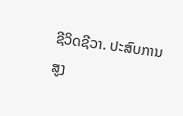ຊີວິດຊີວາ. ປະສົບການສູງ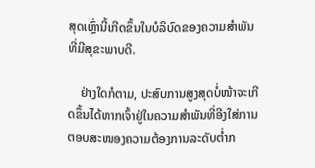ສຸດເຫຼົ່ານີ້ເກີດຂຶ້ນໃນບໍລິບົດຂອງຄວາມສຳພັນທີ່ມີສຸຂະພາບດີ.

    ຢ່າງໃດກໍຕາມ, ປະສົບການສູງສຸດບໍ່ໜ້າຈະເກີດຂຶ້ນໄດ້ຫາກເຈົ້າຢູ່ໃນຄວາມສຳພັນທີ່ອີງໃສ່ການຕອບສະໜອງຄວາມຕ້ອງການລະດັບຕໍ່າກ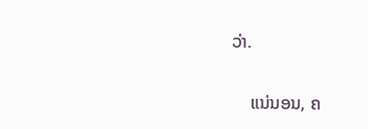ວ່າ.

    ແນ່ນອນ, ຄ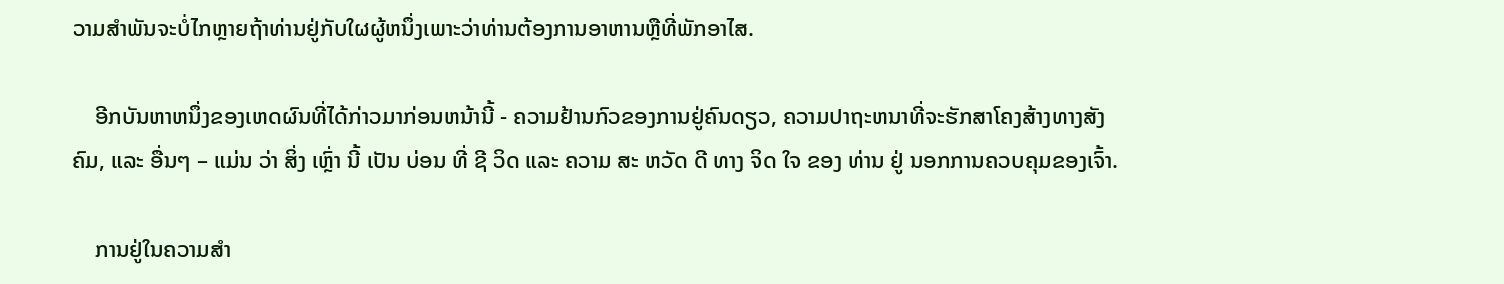ວາມສໍາພັນຈະບໍ່ໄກຫຼາຍຖ້າທ່ານຢູ່ກັບໃຜຜູ້ຫນຶ່ງເພາະວ່າທ່ານຕ້ອງການອາຫານຫຼືທີ່ພັກອາໄສ.

    ອີກບັນຫາຫນຶ່ງຂອງເຫດຜົນທີ່ໄດ້ກ່າວມາກ່ອນຫນ້ານີ້ - ຄວາມຢ້ານກົວຂອງການຢູ່ຄົນດຽວ, ຄວາມປາຖະຫນາທີ່ຈະຮັກສາໂຄງສ້າງທາງສັງຄົມ, ແລະ ອື່ນໆ – ແມ່ນ ວ່າ ສິ່ງ ເຫຼົ່າ ນີ້ ເປັນ ບ່ອນ ທີ່ ຊີ ວິດ ແລະ ຄວາມ ສະ ຫວັດ ດີ ທາງ ຈິດ ໃຈ ຂອງ ທ່ານ ຢູ່ ນອກການຄວບຄຸມຂອງເຈົ້າ.

    ການຢູ່ໃນຄວາມສໍາ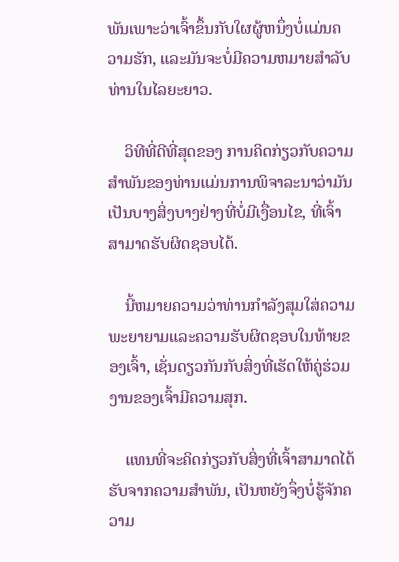ພັນເພາະວ່າເຈົ້າຂຶ້ນກັບໃຜຜູ້ຫນຶ່ງບໍ່ແມ່ນຄວາມຮັກ, ແລະມັນຈະບໍ່ມີຄວາມຫມາຍສໍາລັບທ່ານໃນໄລຍະຍາວ.

    ວິທີທີ່ດີທີ່ສຸດຂອງ ການຄິດກ່ຽວກັບຄວາມສໍາພັນຂອງທ່ານແມ່ນການພິຈາລະນາວ່າມັນເປັນບາງສິ່ງບາງຢ່າງທີ່ບໍ່ມີເງື່ອນໄຂ, ທີ່ເຈົ້າສາມາດຮັບຜິດຊອບໄດ້.

    ນີ້ຫມາຍຄວາມວ່າທ່ານກໍາລັງສຸມໃສ່ຄວາມພະຍາຍາມແລະຄວາມຮັບຜິດຊອບໃນທ້າຍຂອງເຈົ້າ, ເຊັ່ນດຽວກັນກັບສິ່ງທີ່ເຮັດໃຫ້ຄູ່ຮ່ວມງານຂອງເຈົ້າມີຄວາມສຸກ.

    ແທນທີ່ຈະຄິດກ່ຽວກັບສິ່ງທີ່ເຈົ້າສາມາດໄດ້ຮັບຈາກຄວາມສໍາພັນ, ເປັນຫຍັງຈຶ່ງບໍ່ຮູ້ຈັກຄວາມ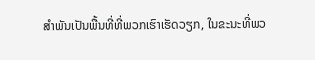ສໍາພັນເປັນພື້ນທີ່ທີ່ພວກເຮົາເຮັດວຽກ, ໃນຂະນະທີ່ພວ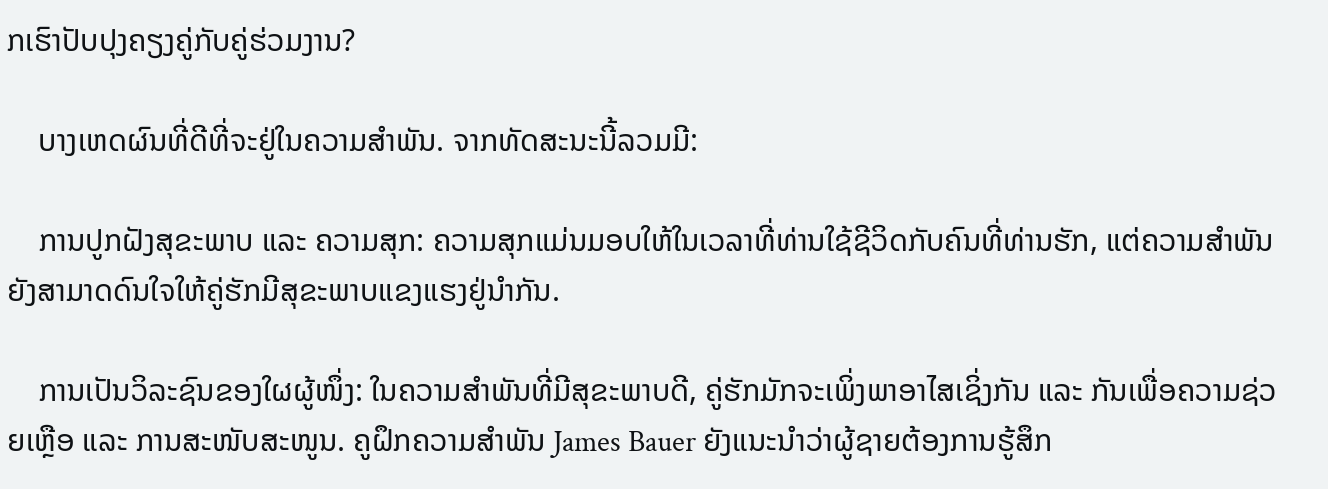ກເຮົາປັບປຸງຄຽງຄູ່ກັບຄູ່ຮ່ວມງານ?

    ບາງເຫດຜົນທີ່ດີທີ່ຈະຢູ່ໃນຄວາມສໍາພັນ. ຈາກທັດສະນະນີ້ລວມມີ:

    ການປູກຝັງສຸຂະພາບ ແລະ ຄວາມສຸກ: ຄວາມສຸກແມ່ນມອບໃຫ້ໃນເວລາທີ່ທ່ານໃຊ້ຊີວິດກັບຄົນທີ່ທ່ານຮັກ, ແຕ່ຄວາມສຳພັນຍັງສາມາດດົນໃຈໃຫ້ຄູ່ຮັກມີສຸຂະພາບແຂງແຮງຢູ່ນຳກັນ.

    ການເປັນວິລະຊົນຂອງໃຜຜູ້ໜຶ່ງ: ໃນຄວາມສຳພັນທີ່ມີສຸຂະພາບດີ, ຄູ່ຮັກມັກຈະເພິ່ງພາອາໄສເຊິ່ງກັນ ແລະ ກັນເພື່ອຄວາມຊ່ວຍເຫຼືອ ແລະ ການສະໜັບສະໜູນ. ຄູຝຶກຄວາມສຳພັນ James Bauer ຍັງແນະນຳວ່າຜູ້ຊາຍຕ້ອງການຮູ້ສຶກ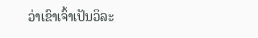ວ່າເຂົາເຈົ້າເປັນວິລະ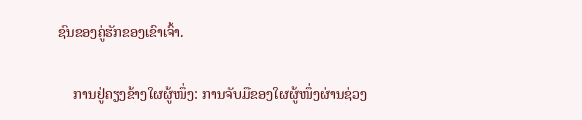ຊົນຂອງຄູ່ຮັກຂອງເຂົາເຈົ້າ.

    ການຢູ່ຄຽງຂ້າງໃຜຜູ້ໜຶ່ງ: ການຈັບມືຂອງໃຜຜູ້ໜຶ່ງຜ່ານຊ່ວງ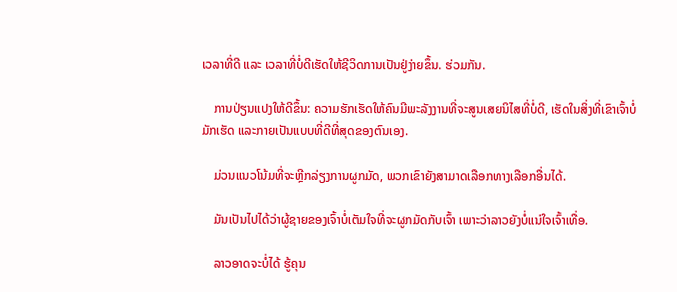ເວລາທີ່ດີ ແລະ ເວລາທີ່ບໍ່ດີເຮັດໃຫ້ຊີວິດການເປັນຢູ່ງ່າຍຂຶ້ນ. ຮ່ວມກັນ.

    ການປ່ຽນແປງໃຫ້ດີຂຶ້ນ: ຄວາມຮັກເຮັດໃຫ້ຄົນມີພະລັງງານທີ່ຈະສູນເສຍນິໄສທີ່ບໍ່ດີ, ເຮັດໃນສິ່ງທີ່ເຂົາເຈົ້າບໍ່ມັກເຮັດ ແລະກາຍເປັນແບບທີ່ດີທີ່ສຸດຂອງຕົນເອງ.

    ມ່ວນແນວໂນ້ມທີ່ຈະຫຼີກລ່ຽງການຜູກມັດ, ພວກເຂົາຍັງສາມາດເລືອກທາງເລືອກອື່ນໄດ້.

    ມັນເປັນໄປໄດ້ວ່າຜູ້ຊາຍຂອງເຈົ້າບໍ່ເຕັມໃຈທີ່ຈະຜູກມັດກັບເຈົ້າ ເພາະວ່າລາວຍັງບໍ່ແນ່ໃຈເຈົ້າເທື່ອ.

    ລາວອາດຈະບໍ່ໄດ້ ຮູ້ຄຸນ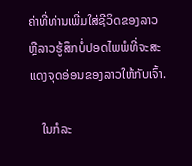ຄ່າທີ່ທ່ານເພີ່ມໃສ່ຊີວິດຂອງລາວ ຫຼືລາວຮູ້ສຶກບໍ່ປອດໄພພໍທີ່ຈະສະແດງຈຸດອ່ອນຂອງລາວໃຫ້ກັບເຈົ້າ.

    ໃນກໍລະ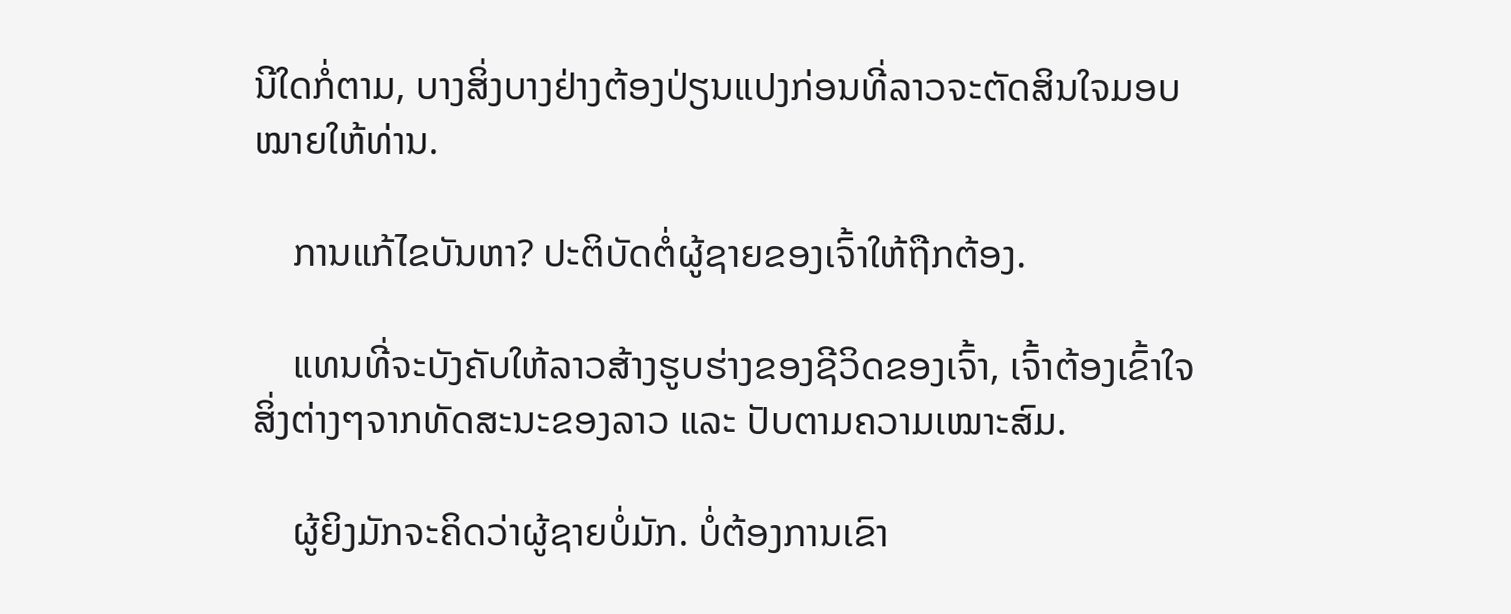ນີໃດກໍ່ຕາມ, ບາງສິ່ງບາງຢ່າງຕ້ອງປ່ຽນແປງກ່ອນທີ່ລາວຈະຕັດສິນໃຈມອບໝາຍໃຫ້ທ່ານ.

    ການແກ້ໄຂບັນຫາ? ປະຕິບັດຕໍ່ຜູ້ຊາຍຂອງເຈົ້າໃຫ້ຖືກຕ້ອງ.

    ແທນທີ່ຈະບັງຄັບໃຫ້ລາວສ້າງຮູບຮ່າງຂອງຊີວິດຂອງເຈົ້າ, ເຈົ້າຕ້ອງເຂົ້າໃຈສິ່ງຕ່າງໆຈາກທັດສະນະຂອງລາວ ແລະ ປັບຕາມຄວາມເໝາະສົມ.

    ຜູ້ຍິງມັກຈະຄິດວ່າຜູ້ຊາຍບໍ່ມັກ. ບໍ່ຕ້ອງການເຂົາ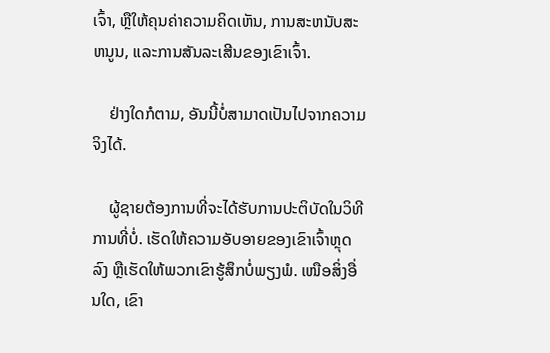ເຈົ້າ, ຫຼືໃຫ້ຄຸນຄ່າຄວາມຄິດເຫັນ, ການສະຫນັບສະຫນູນ, ແລະການສັນລະເສີນຂອງເຂົາເຈົ້າ.

    ຢ່າງໃດກໍຕາມ, ອັນນີ້ບໍ່ສາມາດເປັນໄປຈາກຄວາມຈິງໄດ້.

    ຜູ້ຊາຍຕ້ອງການທີ່ຈະໄດ້ຮັບການປະຕິບັດໃນວິທີການທີ່ບໍ່. ເຮັດໃຫ້ຄວາມອັບອາຍຂອງເຂົາເຈົ້າຫຼຸດລົງ ຫຼືເຮັດໃຫ້ພວກເຂົາຮູ້ສຶກບໍ່ພຽງພໍ. ເໜືອສິ່ງອື່ນໃດ, ເຂົາ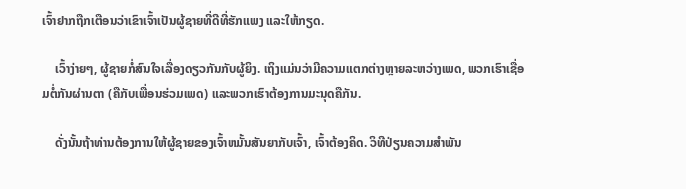ເຈົ້າຢາກຖືກເຕືອນວ່າເຂົາເຈົ້າເປັນຜູ້ຊາຍທີ່ດີທີ່ຮັກແພງ ແລະໃຫ້ກຽດ.

    ເວົ້າງ່າຍໆ, ຜູ້ຊາຍກໍ່ສົນໃຈເລື່ອງດຽວກັນກັບຜູ້ຍິງ. ເຖິງແມ່ນວ່າມີຄວາມແຕກຕ່າງຫຼາຍລະຫວ່າງເພດ, ພວກເຮົາເຊື່ອມຕໍ່ກັນຜ່ານຕາ (ຄືກັບເພື່ອນຮ່ວມເພດ) ແລະພວກເຮົາຕ້ອງການມະນຸດຄືກັນ.

    ດັ່ງນັ້ນຖ້າທ່ານຕ້ອງການໃຫ້ຜູ້ຊາຍຂອງເຈົ້າຫມັ້ນສັນຍາກັບເຈົ້າ, ເຈົ້າຕ້ອງຄິດ. ວິທີປ່ຽນຄວາມສຳພັນ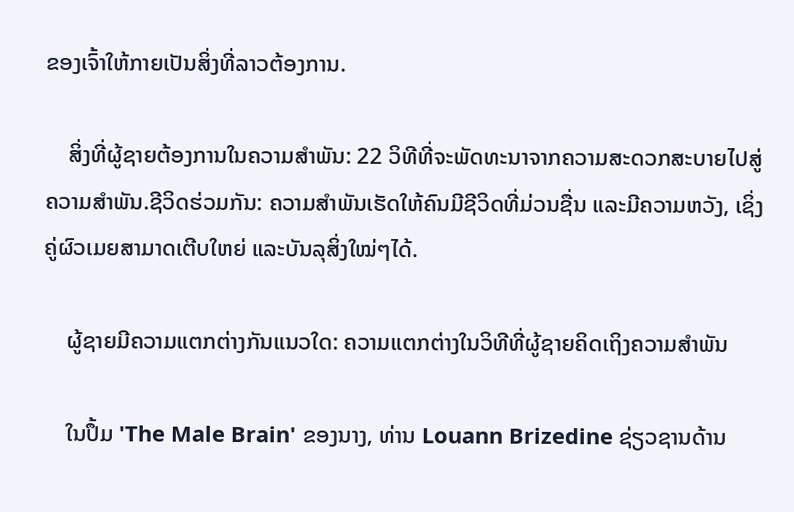ຂອງເຈົ້າໃຫ້ກາຍເປັນສິ່ງທີ່ລາວຕ້ອງການ.

    ສິ່ງທີ່ຜູ້ຊາຍຕ້ອງການໃນຄວາມສຳພັນ: 22 ວິທີທີ່ຈະພັດທະນາຈາກຄວາມສະດວກສະບາຍໄປສູ່ຄວາມສຳພັນ.ຊີວິດຮ່ວມກັນ: ຄວາມສຳພັນເຮັດໃຫ້ຄົນມີຊີວິດທີ່ມ່ວນຊື່ນ ແລະມີຄວາມຫວັງ, ເຊິ່ງຄູ່ຜົວເມຍສາມາດເຕີບໃຫຍ່ ແລະບັນລຸສິ່ງໃໝ່ໆໄດ້.

    ຜູ້ຊາຍມີຄວາມແຕກຕ່າງກັນແນວໃດ: ຄວາມແຕກຕ່າງໃນວິທີທີ່ຜູ້ຊາຍຄິດເຖິງຄວາມສຳພັນ

    ໃນປຶ້ມ 'The Male Brain' ຂອງນາງ, ທ່ານ Louann Brizedine ຊ່ຽວຊານດ້ານ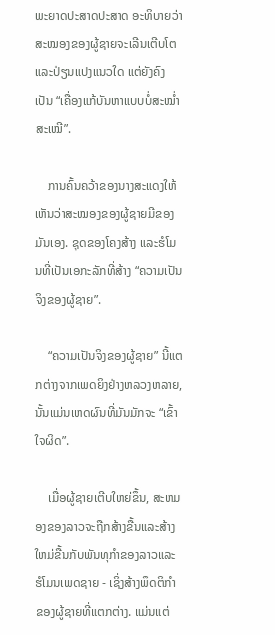ພະຍາດປະສາດປະສາດ ອະທິບາຍວ່າ ສະໝອງຂອງຜູ້ຊາຍຈະເລີນເຕີບໂຕ ແລະປ່ຽນແປງແນວໃດ ແຕ່ຍັງຄົງເປັນ “ເຄື່ອງແກ້ບັນຫາແບບບໍ່ສະໝ່ຳສະເໝີ”.

    ການຄົ້ນຄວ້າຂອງນາງສະແດງໃຫ້ເຫັນວ່າສະໝອງຂອງຜູ້ຊາຍມີຂອງມັນເອງ. ຊຸດຂອງໂຄງສ້າງ ແລະຮໍໂມນທີ່ເປັນເອກະລັກທີ່ສ້າງ “ຄວາມເປັນຈິງຂອງຜູ້ຊາຍ”.

    “ຄວາມເປັນຈິງຂອງຜູ້ຊາຍ” ນີ້ແຕກຕ່າງຈາກເພດຍິງຢ່າງຫລວງຫລາຍ, ນັ້ນແມ່ນເຫດຜົນທີ່ມັນມັກຈະ “ເຂົ້າໃຈຜິດ”.

    ເມື່ອຜູ້ຊາຍເຕີບໃຫຍ່ຂຶ້ນ, ສະຫມອງຂອງລາວຈະຖືກສ້າງຂື້ນແລະສ້າງໃຫມ່ຂື້ນກັບພັນທຸກໍາຂອງລາວແລະຮໍໂມນເພດຊາຍ - ເຊິ່ງສ້າງພຶດຕິກໍາຂອງຜູ້ຊາຍທີ່ແຕກຕ່າງ. ແມ່ນແຕ່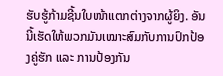ຮັບຮູ້ກ້າມຊີ້ນໃບໜ້າແຕກຕ່າງຈາກຜູ້ຍິງ. ອັນນີ້ເຮັດໃຫ້ພວກມັນເໝາະສົມກັບການປົກປ້ອງຄູ່ຮັກ ແລະ ການປ້ອງກັນ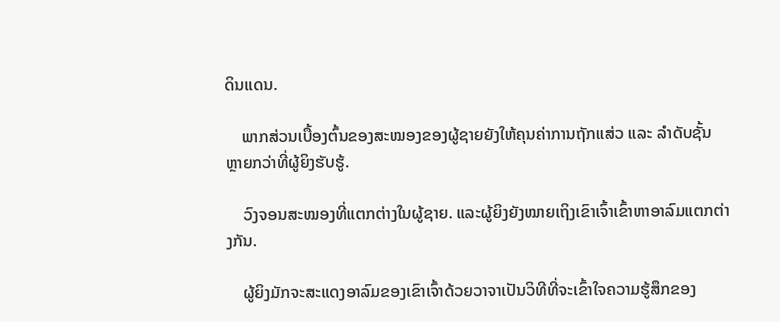ດິນແດນ.

    ພາກສ່ວນເບື້ອງຕົ້ນຂອງສະໝອງຂອງຜູ້ຊາຍຍັງໃຫ້ຄຸນຄ່າການຖັກແສ່ວ ແລະ ລຳດັບຊັ້ນຫຼາຍກວ່າທີ່ຜູ້ຍິງຮັບຮູ້.

    ວົງຈອນສະໝອງທີ່ແຕກຕ່າງໃນຜູ້ຊາຍ. ແລະຜູ້ຍິງຍັງໝາຍເຖິງເຂົາເຈົ້າເຂົ້າຫາອາລົມແຕກຕ່າງກັນ.

    ຜູ້ຍິງມັກຈະສະແດງອາລົມຂອງເຂົາເຈົ້າດ້ວຍວາຈາເປັນວິທີທີ່ຈະເຂົ້າໃຈຄວາມຮູ້ສຶກຂອງ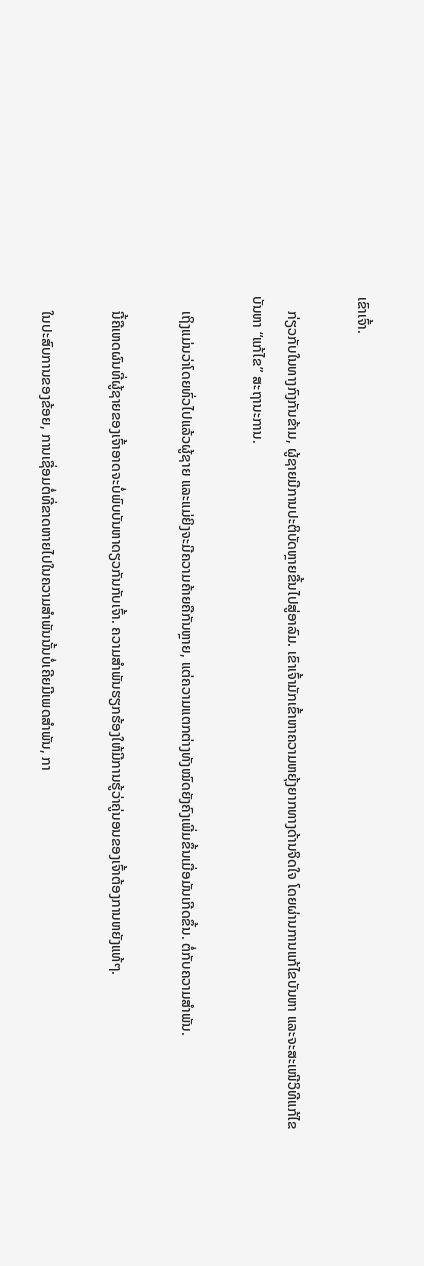ເຂົາເຈົ້າ.

    ກ່ຽວກັບໃນທາງກົງກັນຂ້າມ, ຜູ້ຊາຍມີການປະຕິບັດຫຼາຍຂື້ນໄປສູ່ອາລົມ. ເຂົາເຈົ້າມັກເຂົ້າຫາຄວາມຫຍຸ້ງຍາກທາງດ້ານຈິດໃຈ ໂດຍຜ່ານການແກ້ໄຂບັນຫາ ແລະຈະສະເໜີວິທີແກ້ໄຂບັນຫາ “ແກ້ໄຂ” ສະຖານະການ.

    ເຖິງແມ່ນວ່າໂດຍທົ່ວໄປແລ້ວຜູ້ຊາຍ ແລະແມ່ຍິງຈະມີຄວາມຄ້າຍຄືກັນຫຼາຍ, ແຕ່ຄວາມແຕກຕ່າງທັງໝົດຍັງຄົງເພີ່ມຂຶ້ນເມື່ອມັນເກີດຂຶ້ນ. ຕໍ່ກັບຄວາມສຳພັນ.

    ນີ້ຄືເຫດຜົນທີ່ຜູ້ຊາຍຂອງເຈົ້າອາດຈະບໍ່ພົບບັນຫາດຽວກັນກັບເຈົ້າ. ຄວາມສຳພັນຮຽກຮ້ອງໃຫ້ມີການຮູ້ວ່າຄູ່ນອນຂອງເຈົ້າຕ້ອງການຫຍັງແທ້ໆ.

    ໃນປະສົບການຂອງຂ້ອຍ, ການເຊື່ອມຕໍ່ທີ່ຂາດຫາຍໄປໃນຄວາມສຳພັນນັ້ນບໍ່ເຄີຍມີເພດສຳພັນ, ກາ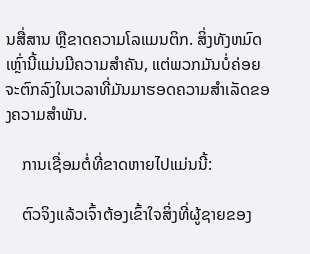ນສື່ສານ ຫຼືຂາດຄວາມໂລແມນຕິກ. ສິ່ງທັງຫມົດເຫຼົ່ານີ້ແມ່ນມີຄວາມສໍາຄັນ, ແຕ່ພວກມັນບໍ່ຄ່ອຍຈະຕົກລົງໃນເວລາທີ່ມັນມາຮອດຄວາມສໍາເລັດຂອງຄວາມສໍາພັນ.

    ການເຊື່ອມຕໍ່ທີ່ຂາດຫາຍໄປແມ່ນນີ້:

    ຕົວຈິງແລ້ວເຈົ້າຕ້ອງເຂົ້າໃຈສິ່ງທີ່ຜູ້ຊາຍຂອງ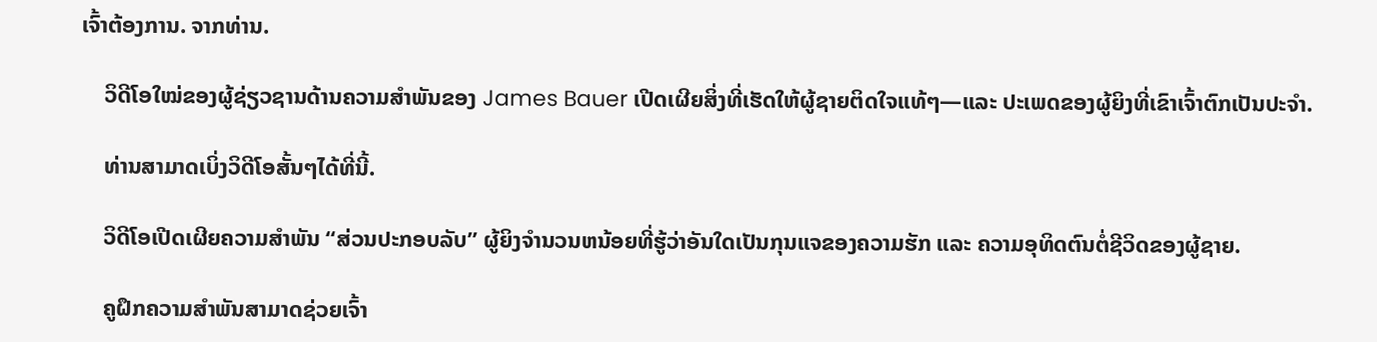ເຈົ້າຕ້ອງການ. ຈາກທ່ານ.

    ວິດີໂອໃໝ່ຂອງຜູ້ຊ່ຽວຊານດ້ານຄວາມສຳພັນຂອງ James Bauer ເປີດເຜີຍສິ່ງທີ່ເຮັດໃຫ້ຜູ້ຊາຍຕິດໃຈແທ້ໆ—ແລະ ປະເພດຂອງຜູ້ຍິງທີ່ເຂົາເຈົ້າຕົກເປັນປະຈຳ.

    ທ່ານສາມາດເບິ່ງວິດີໂອສັ້ນໆໄດ້ທີ່ນີ້.

    ວິດີໂອເປີດເຜີຍຄວາມສຳພັນ “ສ່ວນປະກອບລັບ” ຜູ້ຍິງຈໍານວນຫນ້ອຍທີ່ຮູ້ວ່າອັນໃດເປັນກຸນແຈຂອງຄວາມຮັກ ແລະ ຄວາມອຸທິດຕົນຕໍ່ຊີວິດຂອງຜູ້ຊາຍ.

    ຄູຝຶກຄວາມສຳພັນສາມາດຊ່ວຍເຈົ້າ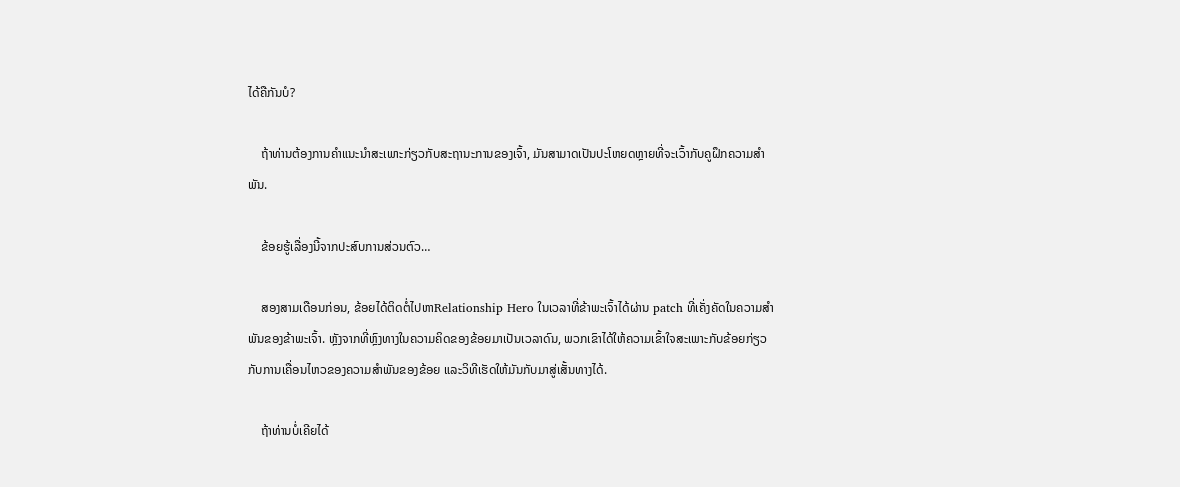ໄດ້ຄືກັນບໍ?

    ຖ້າທ່ານຕ້ອງການຄໍາແນະນໍາສະເພາະກ່ຽວກັບສະຖານະການຂອງເຈົ້າ, ມັນສາມາດເປັນປະໂຫຍດຫຼາຍທີ່ຈະເວົ້າກັບຄູຝຶກຄວາມສຳພັນ.

    ຂ້ອຍຮູ້ເລື່ອງນີ້ຈາກປະສົບການສ່ວນຕົວ…

    ສອງສາມເດືອນກ່ອນ, ຂ້ອຍໄດ້ຕິດຕໍ່ໄປຫາRelationship Hero ໃນເວລາທີ່ຂ້າພະເຈົ້າໄດ້ຜ່ານ patch ທີ່ເຄັ່ງຄັດໃນຄວາມສໍາພັນຂອງຂ້າພະເຈົ້າ. ຫຼັງຈາກທີ່ຫຼົງທາງໃນຄວາມຄິດຂອງຂ້ອຍມາເປັນເວລາດົນ, ພວກເຂົາໄດ້ໃຫ້ຄວາມເຂົ້າໃຈສະເພາະກັບຂ້ອຍກ່ຽວກັບການເຄື່ອນໄຫວຂອງຄວາມສຳພັນຂອງຂ້ອຍ ແລະວິທີເຮັດໃຫ້ມັນກັບມາສູ່ເສັ້ນທາງໄດ້.

    ຖ້າທ່ານບໍ່ເຄີຍໄດ້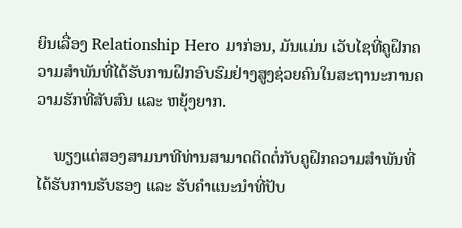ຍິນເລື່ອງ Relationship Hero ມາກ່ອນ, ມັນແມ່ນ ເວັບໄຊທີ່ຄູຝຶກຄວາມສຳພັນທີ່ໄດ້ຮັບການຝຶກອົບຮົມຢ່າງສູງຊ່ວຍຄົນໃນສະຖານະການຄວາມຮັກທີ່ສັບສົນ ແລະ ຫຍຸ້ງຍາກ.

    ພຽງແຕ່ສອງສາມນາທີທ່ານສາມາດຕິດຕໍ່ກັບຄູຝຶກຄວາມສຳພັນທີ່ໄດ້ຮັບການຮັບຮອງ ແລະ ຮັບຄຳແນະນຳທີ່ປັບ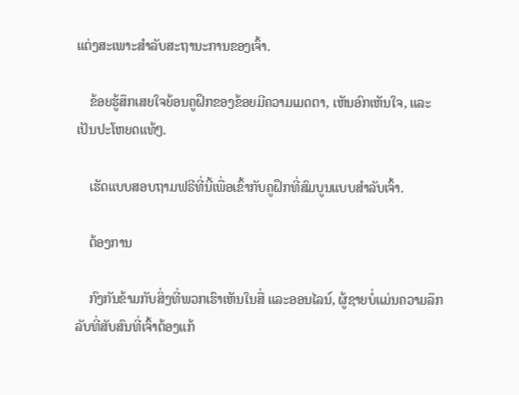ແຕ່ງສະເພາະສຳລັບສະຖານະການຂອງເຈົ້າ.

    ຂ້ອຍຮູ້ສຶກເສຍໃຈຍ້ອນຄູຝຶກຂອງຂ້ອຍມີຄວາມເມດຕາ, ເຫັນອົກເຫັນໃຈ, ແລະເປັນປະໂຫຍດແທ້ໆ.

    ເຮັດແບບສອບຖາມຟຣີທີ່ນີ້ເພື່ອເຂົ້າກັບຄູຝຶກທີ່ສົມບູນແບບສຳລັບເຈົ້າ.

    ຕ້ອງການ

    ກົງກັນຂ້າມກັບສິ່ງທີ່ພວກເຮົາເຫັນໃນສື່ ແລະອອນໄລນ໌, ຜູ້ຊາຍບໍ່ແມ່ນຄວາມລຶກລັບທີ່ສັບສົນທີ່ເຈົ້າຕ້ອງແກ້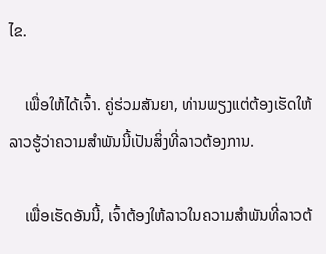ໄຂ.

    ເພື່ອໃຫ້ໄດ້ເຈົ້າ. ຄູ່ຮ່ວມສັນຍາ, ທ່ານພຽງແຕ່ຕ້ອງເຮັດໃຫ້ລາວຮູ້ວ່າຄວາມສຳພັນນີ້ເປັນສິ່ງທີ່ລາວຕ້ອງການ.

    ເພື່ອເຮັດອັນນີ້, ເຈົ້າຕ້ອງໃຫ້ລາວໃນຄວາມສຳພັນທີ່ລາວຕ້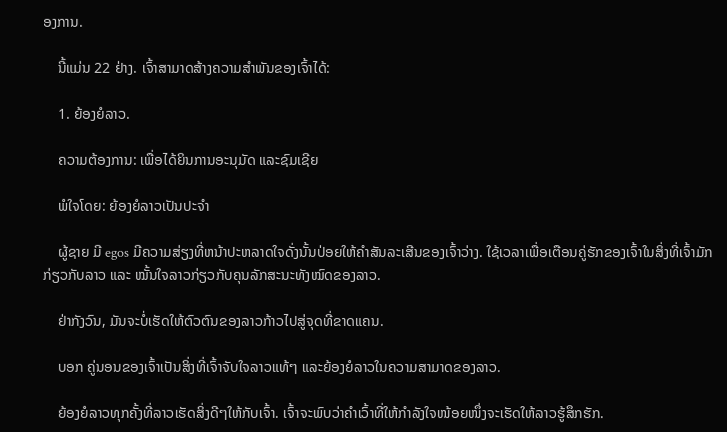ອງການ.

    ນີ້ແມ່ນ 22 ຢ່າງ. ເຈົ້າສາມາດສ້າງຄວາມສໍາພັນຂອງເຈົ້າໄດ້:

    1. ຍ້ອງຍໍລາວ.

    ຄວາມຕ້ອງການ: ເພື່ອໄດ້ຍິນການອະນຸມັດ ແລະຊົມເຊີຍ

    ພໍໃຈໂດຍ: ຍ້ອງຍໍລາວເປັນປະຈໍາ

    ຜູ້ຊາຍ ມີ egos ມີຄວາມສ່ຽງທີ່ຫນ້າປະຫລາດໃຈດັ່ງນັ້ນປ່ອຍໃຫ້ຄໍາສັນລະເສີນຂອງເຈົ້າວ່າງ. ໃຊ້ເວລາເພື່ອເຕືອນຄູ່ຮັກຂອງເຈົ້າໃນສິ່ງທີ່ເຈົ້າມັກກ່ຽວກັບລາວ ແລະ ໝັ້ນໃຈລາວກ່ຽວກັບຄຸນລັກສະນະທັງໝົດຂອງລາວ.

    ຢ່າກັງວົນ, ມັນຈະບໍ່ເຮັດໃຫ້ຕົວຕົນຂອງລາວກ້າວໄປສູ່ຈຸດທີ່ຂາດແຄນ.

    ບອກ ຄູ່ນອນຂອງເຈົ້າເປັນສິ່ງທີ່ເຈົ້າຈັບໃຈລາວແທ້ໆ ແລະຍ້ອງຍໍລາວໃນຄວາມສາມາດຂອງລາວ.

    ຍ້ອງຍໍລາວທຸກຄັ້ງທີ່ລາວເຮັດສິ່ງດີໆໃຫ້ກັບເຈົ້າ. ເຈົ້າຈະພົບວ່າຄຳເວົ້າທີ່ໃຫ້ກຳລັງໃຈໜ້ອຍໜຶ່ງຈະເຮັດໃຫ້ລາວຮູ້ສຶກຮັກ.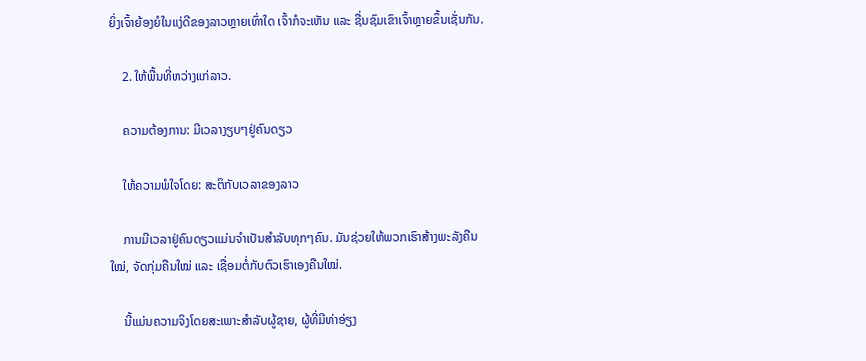ຍິ່ງເຈົ້າຍ້ອງຍໍໃນແງ່ດີຂອງລາວຫຼາຍເທົ່າໃດ ເຈົ້າກໍຈະເຫັນ ແລະ ຊື່ນຊົມເຂົາເຈົ້າຫຼາຍຂຶ້ນເຊັ່ນກັນ.

    2. ໃຫ້ພື້ນທີ່ຫວ່າງແກ່ລາວ.

    ຄວາມຕ້ອງການ: ມີເວລາງຽບໆຢູ່ຄົນດຽວ

    ໃຫ້ຄວາມພໍໃຈໂດຍ: ສະຕິກັບເວລາຂອງລາວ

    ການມີເວລາຢູ່ຄົນດຽວແມ່ນຈຳເປັນສຳລັບທຸກໆຄົນ. ມັນຊ່ວຍໃຫ້ພວກເຮົາສ້າງພະລັງຄືນໃໝ່, ຈັດກຸ່ມຄືນໃໝ່ ແລະ ເຊື່ອມຕໍ່ກັບຕົວເຮົາເອງຄືນໃໝ່.

    ນີ້ແມ່ນຄວາມຈິງໂດຍສະເພາະສຳລັບຜູ້ຊາຍ, ຜູ້ທີ່ມີທ່າອ່ຽງ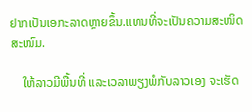ຢາກເປັນເອກະລາດຫຼາຍຂຶ້ນ.ແທນທີ່ຈະເປັນຄວາມສະໜິດສະໜົມ.

    ໃຫ້ລາວມີພື້ນທີ່ ແລະເວລາພຽງພໍກັບລາວເອງ ຈະເຮັດ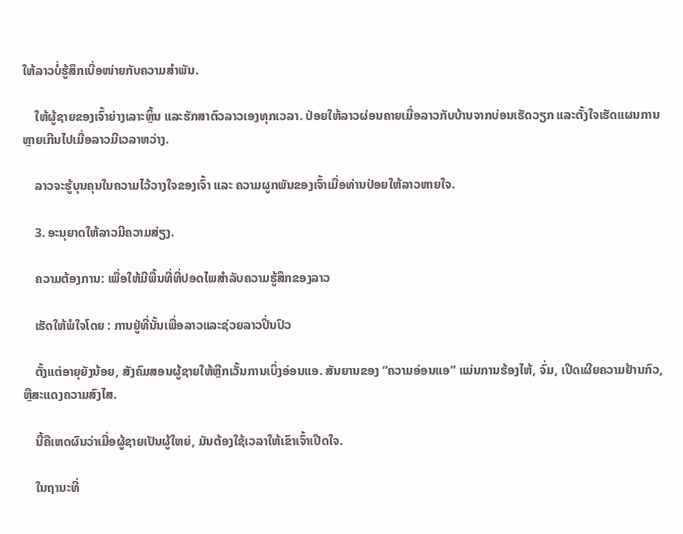ໃຫ້ລາວບໍ່ຮູ້ສຶກເບື່ອໜ່າຍກັບຄວາມສຳພັນ.

    ໃຫ້ຜູ້ຊາຍຂອງເຈົ້າຍ່າງເລາະຫຼິ້ນ ແລະຮັກສາຕົວລາວເອງທຸກເວລາ. ປ່ອຍໃຫ້ລາວຜ່ອນຄາຍເມື່ອລາວກັບບ້ານຈາກບ່ອນເຮັດວຽກ ແລະຕັ້ງໃຈເຮັດແຜນການຫຼາຍເກີນໄປເມື່ອລາວມີເວລາຫວ່າງ.

    ລາວຈະຮູ້ບຸນຄຸນໃນຄວາມໄວ້ວາງໃຈຂອງເຈົ້າ ແລະ ຄວາມຜູກພັນຂອງເຈົ້າເມື່ອທ່ານປ່ອຍໃຫ້ລາວຫາຍໃຈ.

    3. ອະນຸຍາດໃຫ້ລາວມີຄວາມສ່ຽງ.

    ຄວາມຕ້ອງການ: ເພື່ອໃຫ້ມີພື້ນທີ່ທີ່ປອດໄພສໍາລັບຄວາມຮູ້ສຶກຂອງລາວ

    ເຮັດໃຫ້ພໍໃຈໂດຍ : ການຢູ່ທີ່ນັ້ນເພື່ອລາວແລະຊ່ວຍລາວປິ່ນປົວ

    ຕັ້ງແຕ່ອາຍຸຍັງນ້ອຍ, ສັງຄົມສອນຜູ້ຊາຍໃຫ້ຫຼີກເວັ້ນການເບິ່ງອ່ອນແອ. ສັນຍານຂອງ “ຄວາມອ່ອນແອ” ແມ່ນການຮ້ອງໄຫ້, ຈົ່ມ, ເປີດເຜີຍຄວາມຢ້ານກົວ, ຫຼືສະແດງຄວາມສົງໄສ.

    ນີ້ຄືເຫດຜົນວ່າເມື່ອຜູ້ຊາຍເປັນຜູ້ໃຫຍ່, ມັນຕ້ອງໃຊ້ເວລາໃຫ້ເຂົາເຈົ້າເປີດໃຈ.

    ໃນຖານະທີ່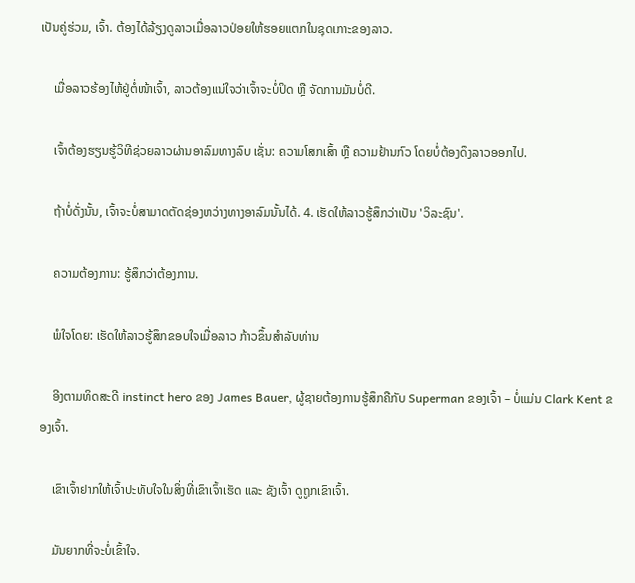ເປັນຄູ່ຮ່ວມ, ເຈົ້າ. ຕ້ອງໄດ້ລ້ຽງດູລາວເມື່ອລາວປ່ອຍໃຫ້ຮອຍແຕກໃນຊຸດເກາະຂອງລາວ.

    ເມື່ອລາວຮ້ອງໄຫ້ຢູ່ຕໍ່ໜ້າເຈົ້າ, ລາວຕ້ອງແນ່ໃຈວ່າເຈົ້າຈະບໍ່ປິດ ຫຼື ຈັດການມັນບໍ່ດີ.

    ເຈົ້າຕ້ອງຮຽນຮູ້ວິທີຊ່ວຍລາວຜ່ານອາລົມທາງລົບ ເຊັ່ນ: ຄວາມໂສກເສົ້າ ຫຼື ຄວາມຢ້ານກົວ ໂດຍບໍ່ຕ້ອງດຶງລາວອອກໄປ.

    ຖ້າບໍ່ດັ່ງນັ້ນ, ເຈົ້າຈະບໍ່ສາມາດຕັດຊ່ອງຫວ່າງທາງອາລົມນັ້ນໄດ້. 4. ເຮັດໃຫ້ລາວຮູ້ສຶກວ່າເປັນ 'ວິລະຊົນ'.

    ຄວາມຕ້ອງການ: ຮູ້ສຶກວ່າຕ້ອງການ.

    ພໍໃຈໂດຍ: ເຮັດໃຫ້ລາວຮູ້ສຶກຂອບໃຈເມື່ອລາວ ກ້າວຂຶ້ນສໍາລັບທ່ານ

    ອີງຕາມທິດສະດີ instinct hero ຂອງ James Bauer, ຜູ້ຊາຍຕ້ອງການຮູ້ສຶກຄືກັບ Superman ຂອງເຈົ້າ – ບໍ່ແມ່ນ Clark Kent ຂອງເຈົ້າ.

    ເຂົາເຈົ້າຢາກໃຫ້ເຈົ້າປະທັບໃຈໃນສິ່ງທີ່ເຂົາເຈົ້າເຮັດ ແລະ ຊັງເຈົ້າ ດູຖູກເຂົາເຈົ້າ.

    ມັນຍາກທີ່ຈະບໍ່ເຂົ້າໃຈ.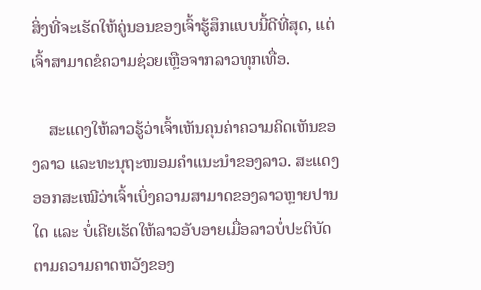ສິ່ງທີ່ຈະເຮັດໃຫ້ຄູ່ນອນຂອງເຈົ້າຮູ້ສຶກແບບນີ້ດີທີ່ສຸດ, ແຕ່ເຈົ້າສາມາດຂໍຄວາມຊ່ວຍເຫຼືອຈາກລາວທຸກເທື່ອ.

    ສະແດງໃຫ້ລາວຮູ້ວ່າເຈົ້າເຫັນຄຸນຄ່າຄວາມຄິດເຫັນຂອງລາວ ແລະທະນຸຖະໜອມຄໍາແນະນໍາຂອງລາວ. ສະແດງອອກສະເໝີວ່າເຈົ້າເບິ່ງຄວາມສາມາດຂອງລາວຫຼາຍປານໃດ ແລະ ບໍ່ເຄີຍເຮັດໃຫ້ລາວອັບອາຍເມື່ອລາວບໍ່ປະຕິບັດຕາມຄວາມຄາດຫວັງຂອງ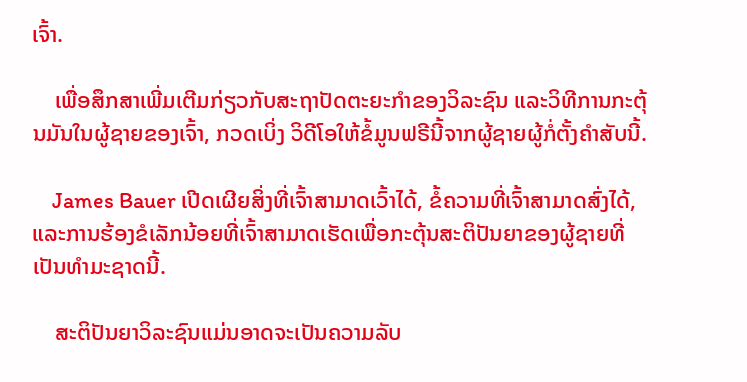ເຈົ້າ.

    ເພື່ອສຶກສາເພີ່ມເຕີມກ່ຽວກັບສະຖາປັດຕະຍະກຳຂອງວິລະຊົນ ແລະວິທີການກະຕຸ້ນມັນໃນຜູ້ຊາຍຂອງເຈົ້າ, ກວດເບິ່ງ ວິດີໂອໃຫ້ຂໍ້ມູນຟຣີນີ້ຈາກຜູ້ຊາຍຜູ້ກໍ່ຕັ້ງຄຳສັບນີ້.

    James Bauer ເປີດເຜີຍສິ່ງທີ່ເຈົ້າສາມາດເວົ້າໄດ້, ຂໍ້ຄວາມທີ່ເຈົ້າສາມາດສົ່ງໄດ້, ແລະການຮ້ອງຂໍເລັກນ້ອຍທີ່ເຈົ້າສາມາດເຮັດເພື່ອກະຕຸ້ນສະຕິປັນຍາຂອງຜູ້ຊາຍທີ່ເປັນທໍາມະຊາດນີ້.

    ສະຕິປັນຍາວິລະຊົນແມ່ນອາດຈະເປັນຄວາມລັບ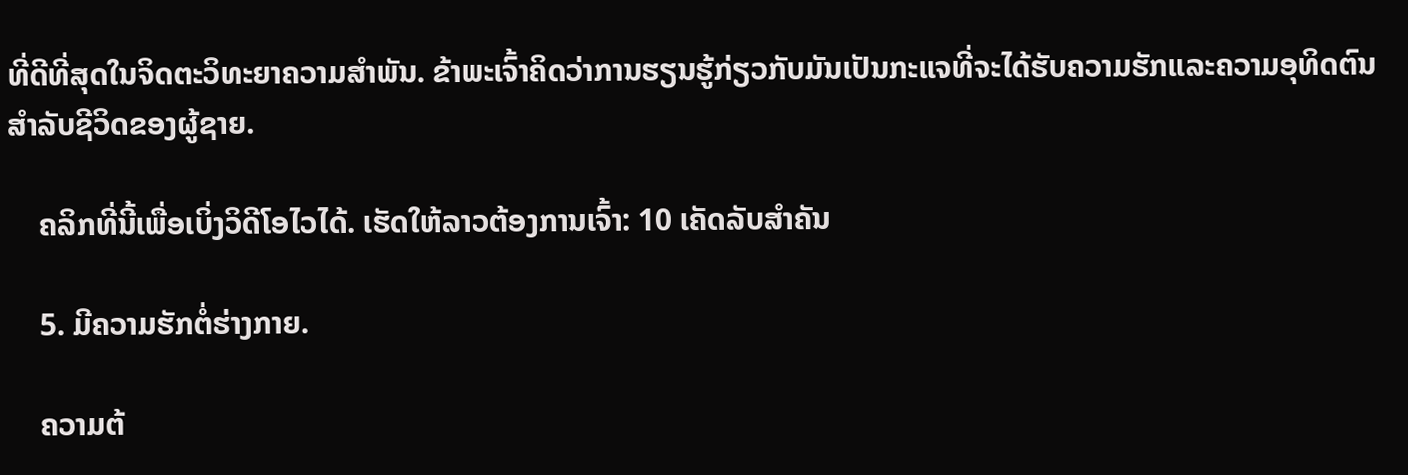ທີ່ດີທີ່ສຸດໃນຈິດຕະວິທະຍາຄວາມສໍາພັນ. ຂ້າພະເຈົ້າຄິດວ່າການຮຽນຮູ້ກ່ຽວກັບມັນເປັນກະແຈທີ່ຈະໄດ້ຮັບຄວາມຮັກແລະຄວາມອຸທິດຕົນສໍາລັບຊີວິດຂອງຜູ້ຊາຍ.

    ຄລິກທີ່ນີ້ເພື່ອເບິ່ງວິດີໂອໄວໄດ້. ເຮັດໃຫ້ລາວຕ້ອງການເຈົ້າ: 10 ເຄັດລັບສຳຄັນ

    5. ມີຄວາມຮັກຕໍ່ຮ່າງກາຍ.

    ຄວາມຕ້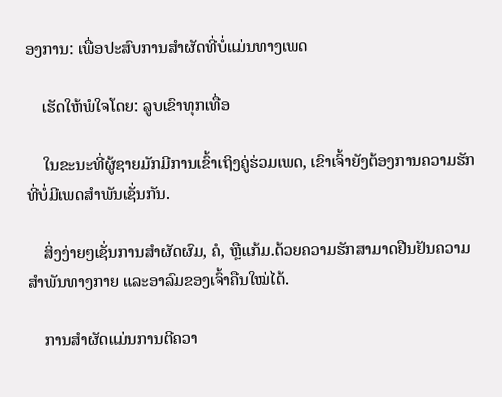ອງການ: ເພື່ອປະສົບການສໍາຜັດທີ່ບໍ່ແມ່ນທາງເພດ

    ເຮັດໃຫ້ພໍໃຈໂດຍ: ລູບເຂົາທຸກເທື່ອ

    ໃນຂະນະທີ່ຜູ້ຊາຍມັກມີການເຂົ້າເຖິງຄູ່ຮ່ວມເພດ, ເຂົາເຈົ້າຍັງຕ້ອງການຄວາມຮັກທີ່ບໍ່ມີເພດສຳພັນເຊັ່ນກັນ.

    ສິ່ງງ່າຍໆເຊັ່ນການສຳຜັດຜົມ, ຄໍ, ຫຼືແກ້ມ.ດ້ວຍຄວາມຮັກສາມາດຢືນຢັນຄວາມສຳພັນທາງກາຍ ແລະອາລົມຂອງເຈົ້າຄືນໃໝ່ໄດ້.

    ການສຳຜັດແມ່ນການຕີຄວາ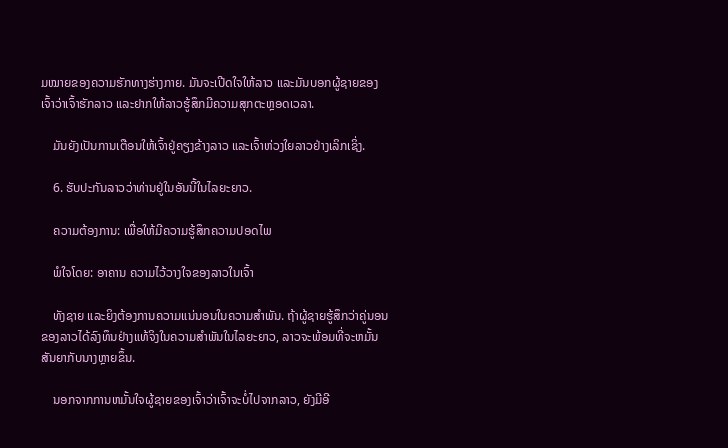ມໝາຍຂອງຄວາມຮັກທາງຮ່າງກາຍ. ມັນຈະເປີດໃຈໃຫ້ລາວ ແລະມັນບອກຜູ້ຊາຍຂອງເຈົ້າວ່າເຈົ້າຮັກລາວ ແລະຢາກໃຫ້ລາວຮູ້ສຶກມີຄວາມສຸກຕະຫຼອດເວລາ.

    ມັນຍັງເປັນການເຕືອນໃຫ້ເຈົ້າຢູ່ຄຽງຂ້າງລາວ ແລະເຈົ້າຫ່ວງໃຍລາວຢ່າງເລິກເຊິ່ງ.

    6. ຮັບປະກັນລາວວ່າທ່ານຢູ່ໃນອັນນີ້ໃນໄລຍະຍາວ.

    ຄວາມຕ້ອງການ: ເພື່ອໃຫ້ມີຄວາມຮູ້ສຶກຄວາມປອດໄພ

    ພໍໃຈໂດຍ: ອາຄານ ຄວາມໄວ້ວາງໃຈຂອງລາວໃນເຈົ້າ

    ທັງຊາຍ ແລະຍິງຕ້ອງການຄວາມແນ່ນອນໃນຄວາມສຳພັນ. ຖ້າຜູ້ຊາຍຮູ້ສຶກວ່າຄູ່ນອນຂອງລາວໄດ້ລົງທຶນຢ່າງແທ້ຈິງໃນຄວາມສໍາພັນໃນໄລຍະຍາວ, ລາວຈະພ້ອມທີ່ຈະຫມັ້ນສັນຍາກັບນາງຫຼາຍຂຶ້ນ.

    ນອກຈາກການຫມັ້ນໃຈຜູ້ຊາຍຂອງເຈົ້າວ່າເຈົ້າຈະບໍ່ໄປຈາກລາວ, ຍັງມີອີ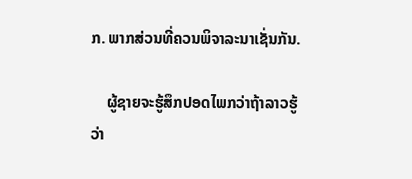ກ. ພາກສ່ວນທີ່ຄວນພິຈາລະນາເຊັ່ນກັນ.

    ຜູ້ຊາຍຈະຮູ້ສຶກປອດໄພກວ່າຖ້າລາວຮູ້ວ່າ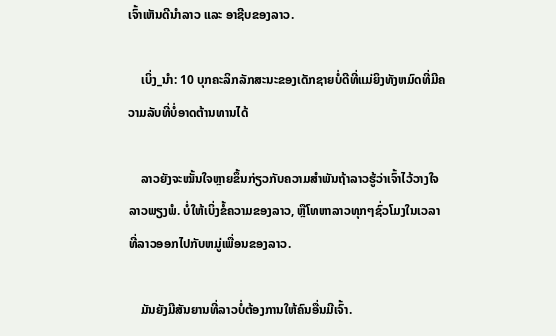ເຈົ້າເຫັນດີນຳລາວ ແລະ ອາຊີບຂອງລາວ.

    ເບິ່ງ_ນຳ: 10 ບຸກຄະລິກລັກສະນະຂອງເດັກຊາຍບໍ່ດີທີ່ແມ່ຍິງທັງຫມົດທີ່ມີຄວາມລັບທີ່ບໍ່ອາດຕ້ານທານໄດ້

    ລາວຍັງຈະໝັ້ນໃຈຫຼາຍຂຶ້ນກ່ຽວກັບຄວາມສຳພັນຖ້າລາວຮູ້ວ່າເຈົ້າໄວ້ວາງໃຈລາວພຽງພໍ. ບໍ່ໃຫ້ເບິ່ງຂໍ້ຄວາມຂອງລາວ, ຫຼືໂທຫາລາວທຸກໆຊົ່ວໂມງໃນເວລາທີ່ລາວອອກໄປກັບຫມູ່ເພື່ອນຂອງລາວ.

    ມັນຍັງມີສັນຍານທີ່ລາວບໍ່ຕ້ອງການໃຫ້ຄົນອື່ນມີເຈົ້າ.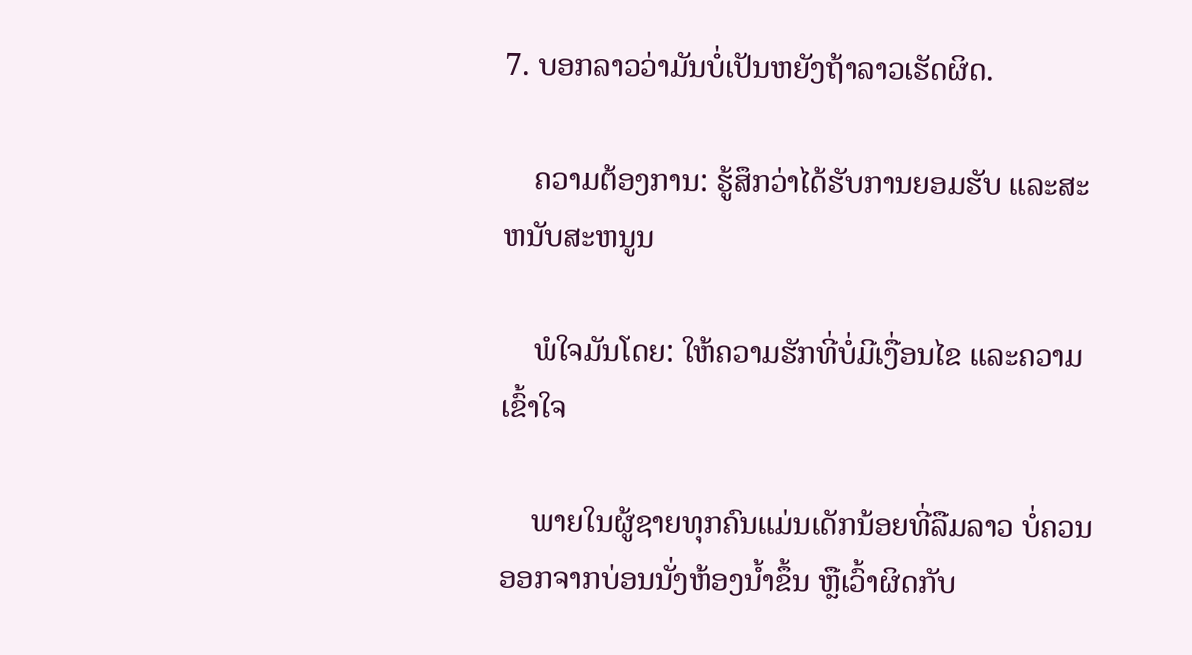7. ບອກລາວວ່າມັນບໍ່ເປັນຫຍັງຖ້າລາວເຮັດຜິດ.

    ຄວາມຕ້ອງການ: ຮູ້ສຶກວ່າໄດ້ຮັບການຍອມຮັບ ແລະສະຫນັບສະຫນູນ

    ພໍໃຈມັນໂດຍ: ໃຫ້ຄວາມຮັກທີ່ບໍ່ມີເງື່ອນໄຂ ແລະຄວາມເຂົ້າໃຈ

    ພາຍໃນຜູ້ຊາຍທຸກຄົນແມ່ນເດັກນ້ອຍທີ່ລືມລາວ ບໍ່ຄວນອອກຈາກບ່ອນນັ່ງຫ້ອງນ້ຳຂຶ້ນ ຫຼືເວົ້າຜິດກັບ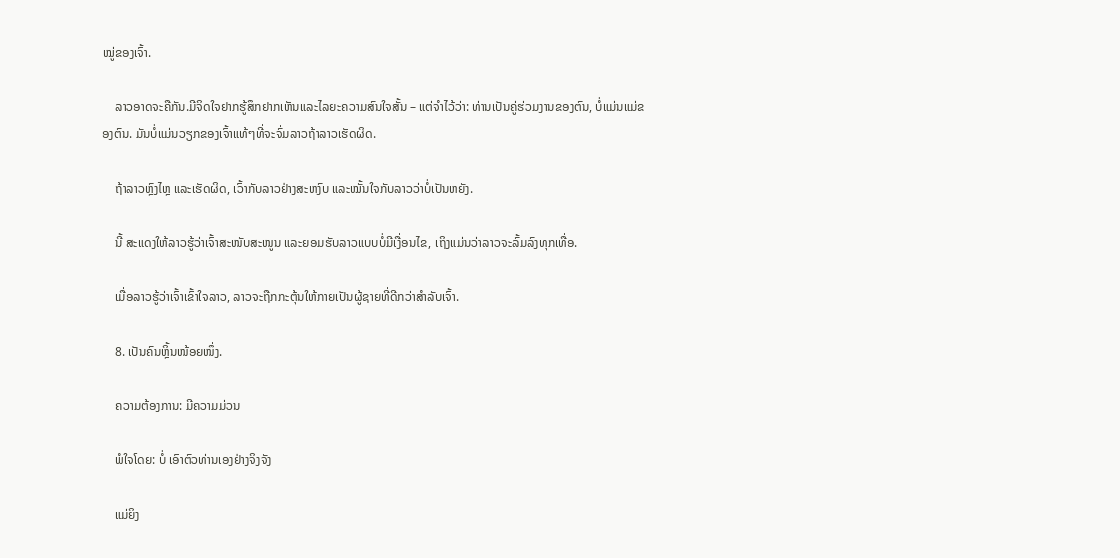ໝູ່ຂອງເຈົ້າ.

    ລາວອາດຈະຄືກັນ.ມີຈິດໃຈຢາກຮູ້ສຶກຢາກເຫັນແລະໄລຍະຄວາມສົນໃຈສັ້ນ – ແຕ່ຈໍາໄວ້ວ່າ: ທ່ານເປັນຄູ່ຮ່ວມງານຂອງຕົນ, ບໍ່ແມ່ນແມ່ຂອງຕົນ. ມັນບໍ່ແມ່ນວຽກຂອງເຈົ້າແທ້ໆທີ່ຈະຈົ່ມລາວຖ້າລາວເຮັດຜິດ.

    ຖ້າລາວຫຼົງໄຫຼ ແລະເຮັດຜິດ, ເວົ້າກັບລາວຢ່າງສະຫງົບ ແລະໝັ້ນໃຈກັບລາວວ່າບໍ່ເປັນຫຍັງ.

    ນີ້ ສະແດງໃຫ້ລາວຮູ້ວ່າເຈົ້າສະໜັບສະໜູນ ແລະຍອມຮັບລາວແບບບໍ່ມີເງື່ອນໄຂ, ເຖິງແມ່ນວ່າລາວຈະລົ້ມລົງທຸກເທື່ອ.

    ເມື່ອລາວຮູ້ວ່າເຈົ້າເຂົ້າໃຈລາວ, ລາວຈະຖືກກະຕຸ້ນໃຫ້ກາຍເປັນຜູ້ຊາຍທີ່ດີກວ່າສຳລັບເຈົ້າ.

    8. ເປັນຄົນຫຼິ້ນໜ້ອຍໜຶ່ງ.

    ຄວາມຕ້ອງການ: ມີຄວາມມ່ວນ

    ພໍໃຈໂດຍ: ບໍ່ ເອົາຕົວທ່ານເອງຢ່າງຈິງຈັງ

    ແມ່ຍິງ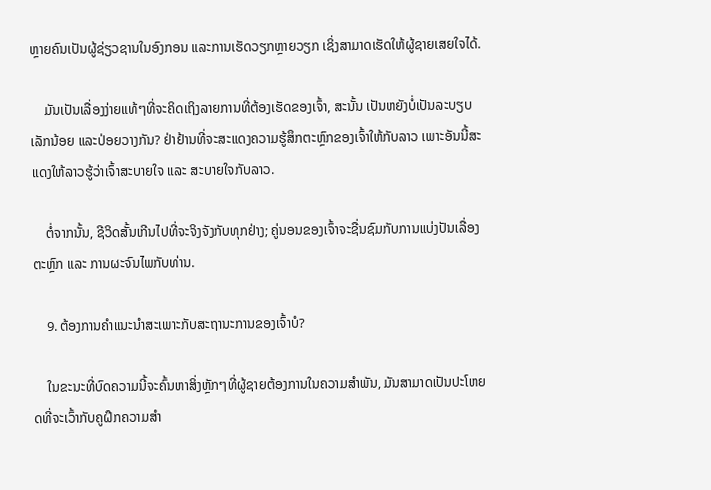ຫຼາຍຄົນເປັນຜູ້ຊ່ຽວຊານໃນອົງກອນ ແລະການເຮັດວຽກຫຼາຍວຽກ ເຊິ່ງສາມາດເຮັດໃຫ້ຜູ້ຊາຍເສຍໃຈໄດ້.

    ມັນເປັນເລື່ອງງ່າຍແທ້ໆທີ່ຈະຄິດເຖິງລາຍການທີ່ຕ້ອງເຮັດຂອງເຈົ້າ, ສະນັ້ນ ເປັນຫຍັງບໍ່ເປັນລະບຽບເລັກນ້ອຍ ແລະປ່ອຍວາງກັນ? ຢ່າຢ້ານທີ່ຈະສະແດງຄວາມຮູ້ສຶກຕະຫຼົກຂອງເຈົ້າໃຫ້ກັບລາວ ເພາະອັນນີ້ສະແດງໃຫ້ລາວຮູ້ວ່າເຈົ້າສະບາຍໃຈ ແລະ ສະບາຍໃຈກັບລາວ.

    ຕໍ່ຈາກນັ້ນ, ຊີວິດສັ້ນເກີນໄປທີ່ຈະຈິງຈັງກັບທຸກຢ່າງ; ຄູ່ນອນຂອງເຈົ້າຈະຊື່ນຊົມກັບການແບ່ງປັນເລື່ອງຕະຫຼົກ ແລະ ການຜະຈົນໄພກັບທ່ານ.

    9. ຕ້ອງການຄໍາແນະນໍາສະເພາະກັບສະຖານະການຂອງເຈົ້າບໍ?

    ໃນຂະນະທີ່ບົດຄວາມນີ້ຈະຄົ້ນຫາສິ່ງຫຼັກໆທີ່ຜູ້ຊາຍຕ້ອງການໃນຄວາມສໍາພັນ, ມັນສາມາດເປັນປະໂຫຍດທີ່ຈະເວົ້າກັບຄູຝຶກຄວາມສຳ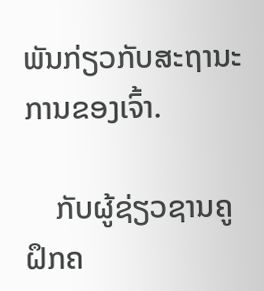ພັນກ່ຽວກັບສະຖານະການຂອງເຈົ້າ.

    ກັບຜູ້ຊ່ຽວຊານຄູຝຶກຄ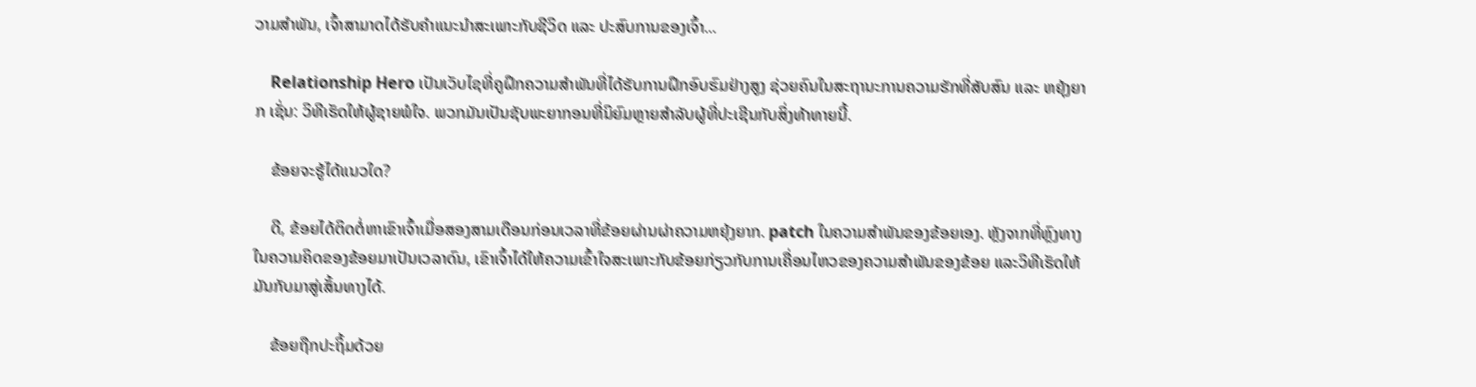ວາມສຳພັນ, ເຈົ້າສາມາດໄດ້ຮັບຄຳແນະນຳສະເພາະກັບຊີວິດ ແລະ ປະສົບການຂອງເຈົ້າ...

    Relationship Hero ເປັນເວັບໄຊທີ່ຄູຝຶກຄວາມສຳພັນທີ່ໄດ້ຮັບການຝຶກອົບຮົມຢ່າງສູງ ຊ່ວຍຄົນໃນສະຖານະການຄວາມຮັກທີ່ສັບສົນ ແລະ ຫຍຸ້ງຍາກ ເຊັ່ນ: ວິທີເຮັດໃຫ້ຜູ້ຊາຍພໍໃຈ. ພວກມັນເປັນຊັບພະຍາກອນທີ່ນິຍົມຫຼາຍສໍາລັບຜູ້ທີ່ປະເຊີນກັບສິ່ງທ້າທາຍນີ້.

    ຂ້ອຍຈະຮູ້ໄດ້ແນວໃດ?

    ດີ, ຂ້ອຍໄດ້ຕິດຕໍ່ຫາເຂົາເຈົ້າເມື່ອສອງສາມເດືອນກ່ອນເວລາທີ່ຂ້ອຍຜ່ານຜ່າຄວາມຫຍຸ້ງຍາກ. patch ໃນຄວາມສໍາພັນຂອງຂ້ອຍເອງ. ຫຼັງຈາກທີ່ຫຼົງທາງໃນຄວາມຄິດຂອງຂ້ອຍມາເປັນເວລາດົນ, ເຂົາເຈົ້າໄດ້ໃຫ້ຄວາມເຂົ້າໃຈສະເພາະກັບຂ້ອຍກ່ຽວກັບການເຄື່ອນໄຫວຂອງຄວາມສຳພັນຂອງຂ້ອຍ ແລະວິທີເຮັດໃຫ້ມັນກັບມາສູ່ເສັ້ນທາງໄດ້.

    ຂ້ອຍຖືກປະຖິ້ມດ້ວຍ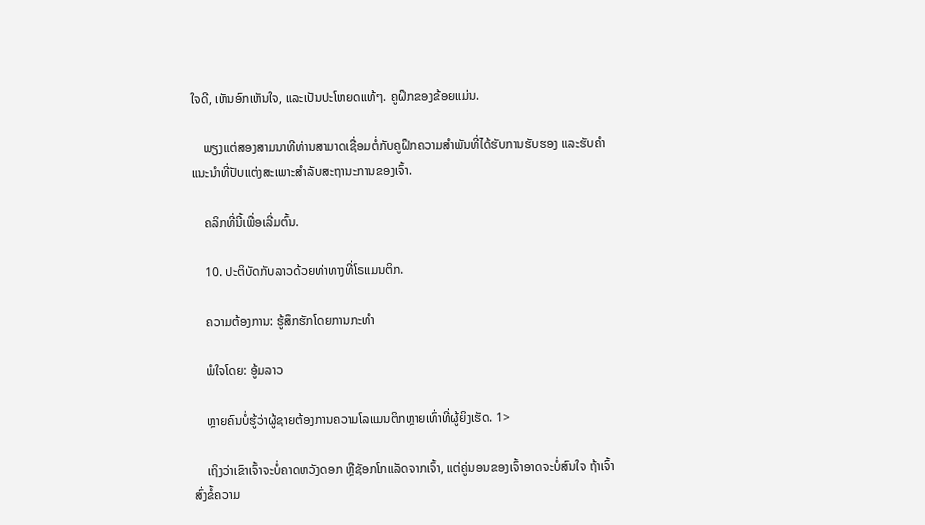ໃຈດີ, ເຫັນອົກເຫັນໃຈ, ແລະເປັນປະໂຫຍດແທ້ໆ. ຄູຝຶກຂອງຂ້ອຍແມ່ນ.

    ພຽງແຕ່ສອງສາມນາທີທ່ານສາມາດເຊື່ອມຕໍ່ກັບຄູຝຶກຄວາມສຳພັນທີ່ໄດ້ຮັບການຮັບຮອງ ແລະຮັບຄຳແນະນຳທີ່ປັບແຕ່ງສະເພາະສຳລັບສະຖານະການຂອງເຈົ້າ.

    ຄລິກທີ່ນີ້ເພື່ອເລີ່ມຕົ້ນ.

    10. ປະຕິບັດກັບລາວດ້ວຍທ່າທາງທີ່ໂຣແມນຕິກ.

    ຄວາມຕ້ອງການ: ຮູ້ສຶກຮັກໂດຍການກະທຳ

    ພໍໃຈໂດຍ: ອູ້ມລາວ

    ຫຼາຍຄົນບໍ່ຮູ້ວ່າຜູ້ຊາຍຕ້ອງການຄວາມໂລແມນຕິກຫຼາຍເທົ່າທີ່ຜູ້ຍິງເຮັດ. 1>

    ເຖິງວ່າເຂົາເຈົ້າຈະບໍ່ຄາດຫວັງດອກ ຫຼືຊັອກໂກແລັດຈາກເຈົ້າ, ແຕ່ຄູ່ນອນຂອງເຈົ້າອາດຈະບໍ່ສົນໃຈ ຖ້າເຈົ້າສົ່ງຂໍ້ຄວາມ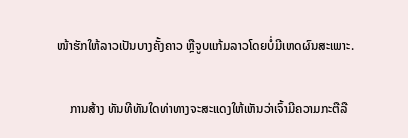ໜ້າຮັກໃຫ້ລາວເປັນບາງຄັ້ງຄາວ ຫຼືຈູບແກ້ມລາວໂດຍບໍ່ມີເຫດຜົນສະເພາະ.

    ການສ້າງ ທັນທີທັນໃດທ່າທາງຈະສະແດງໃຫ້ເຫັນວ່າເຈົ້າມີຄວາມກະຕືລື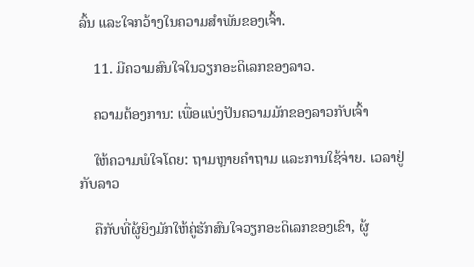ລົ້ນ ແລະໃຈກວ້າງໃນຄວາມສຳພັນຂອງເຈົ້າ.

    11. ມີຄວາມສົນໃຈໃນວຽກອະດິເລກຂອງລາວ.

    ຄວາມຕ້ອງການ: ເພື່ອແບ່ງປັນຄວາມມັກຂອງລາວກັບເຈົ້າ

    ໃຫ້ຄວາມພໍໃຈໂດຍ: ຖາມຫຼາຍຄໍາຖາມ ແລະການໃຊ້ຈ່າຍ. ເວລາຢູ່ກັບລາວ

    ຄືກັບທີ່ຜູ້ຍິງມັກໃຫ້ຄູ່ຮັກສົນໃຈວຽກອະດິເລກຂອງເຂົາ, ຜູ້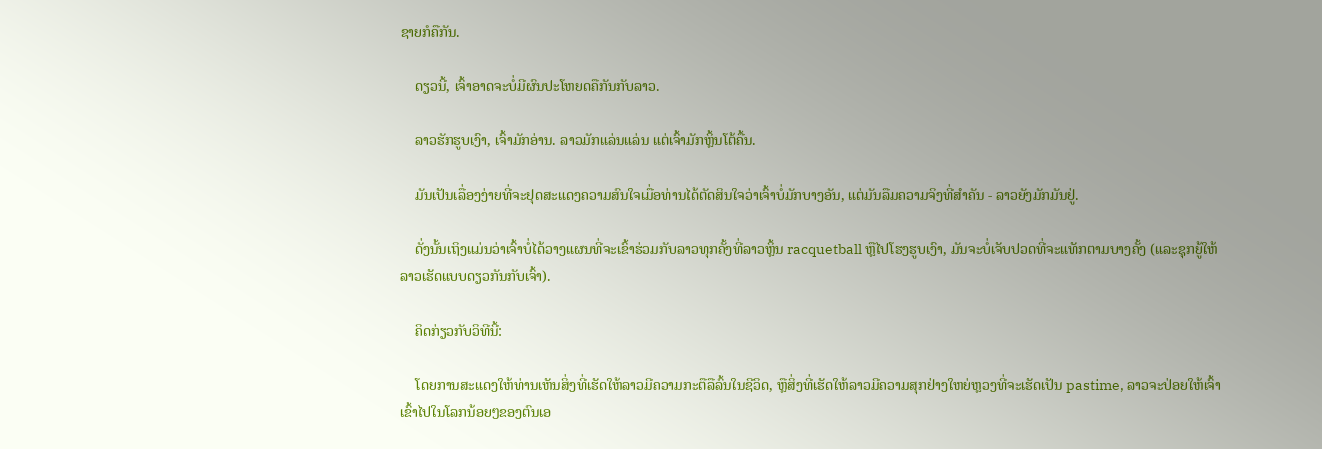ຊາຍກໍຄືກັນ.

    ດຽວນີ້, ເຈົ້າອາດຈະບໍ່ມີຜົນປະໂຫຍດຄືກັນກັບລາວ.

    ລາວຮັກຮູບເງົາ, ເຈົ້າມັກອ່ານ. ລາວມັກແລ່ນແລ່ນ ແຕ່ເຈົ້າມັກຫຼິ້ນໂຕ້ຄື້ນ.

    ມັນເປັນເລື່ອງງ່າຍທີ່ຈະຢຸດສະແດງຄວາມສົນໃຈເມື່ອທ່ານໄດ້ຕັດສິນໃຈວ່າເຈົ້າບໍ່ມັກບາງອັນ, ແຕ່ມັນລືມຄວາມຈິງທີ່ສໍາຄັນ - ລາວຍັງມັກມັນຢູ່.

    ດັ່ງນັ້ນເຖິງແມ່ນວ່າເຈົ້າບໍ່ໄດ້ວາງແຜນທີ່ຈະເຂົ້າຮ່ວມກັບລາວທຸກຄັ້ງທີ່ລາວຫຼິ້ນ racquetball ຫຼືໄປໂຮງຮູບເງົາ, ມັນຈະບໍ່ເຈັບປວດທີ່ຈະແທັກຕາມບາງຄັ້ງ (ແລະຊຸກຍູ້ໃຫ້ລາວເຮັດແບບດຽວກັນກັບເຈົ້າ).

    ຄິດກ່ຽວກັບວິທີນີ້:

    ໂດຍການສະແດງໃຫ້ທ່ານເຫັນສິ່ງທີ່ເຮັດໃຫ້ລາວມີຄວາມກະຕືລືລົ້ນໃນຊີວິດ, ຫຼືສິ່ງທີ່ເຮັດໃຫ້ລາວມີຄວາມສຸກຢ່າງໃຫຍ່ຫຼວງທີ່ຈະເຮັດເປັນ pastime, ລາວຈະປ່ອຍໃຫ້ເຈົ້າເຂົ້າໄປໃນໂລກນ້ອຍໆຂອງຕົນເອ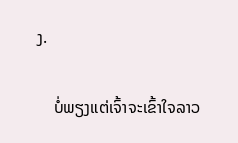ງ.

    ບໍ່ພຽງແຕ່ເຈົ້າຈະເຂົ້າໃຈລາວ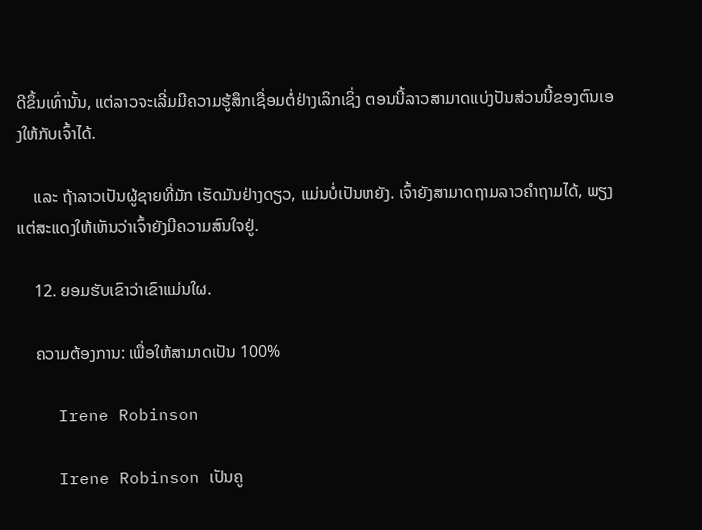ດີຂຶ້ນເທົ່ານັ້ນ, ແຕ່ລາວຈະເລີ່ມມີຄວາມຮູ້ສຶກເຊື່ອມຕໍ່ຢ່າງເລິກເຊິ່ງ ຕອນນີ້ລາວສາມາດແບ່ງປັນສ່ວນນີ້ຂອງຕົນເອງໃຫ້ກັບເຈົ້າໄດ້.

    ແລະ ຖ້າລາວເປັນຜູ້ຊາຍທີ່ມັກ ເຮັດມັນຢ່າງດຽວ, ແມ່ນບໍ່ເປັນຫຍັງ. ເຈົ້າຍັງສາມາດຖາມລາວຄຳຖາມໄດ້, ພຽງແຕ່ສະແດງໃຫ້ເຫັນວ່າເຈົ້າຍັງມີຄວາມສົນໃຈຢູ່.

    12. ຍອມຮັບເຂົາວ່າເຂົາແມ່ນໃຜ.

    ຄວາມຕ້ອງການ: ເພື່ອໃຫ້ສາມາດເປັນ 100%

    Irene Robinson

    Irene Robinson ເປັນຄູ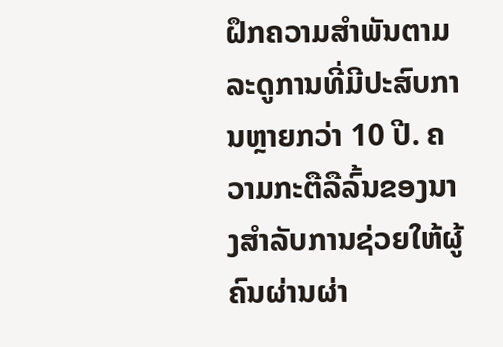ຝຶກຄວາມສໍາພັນຕາມລະດູການທີ່ມີປະສົບການຫຼາຍກວ່າ 10 ປີ. ຄວາມກະຕືລືລົ້ນຂອງນາງສໍາລັບການຊ່ວຍໃຫ້ຜູ້ຄົນຜ່ານຜ່າ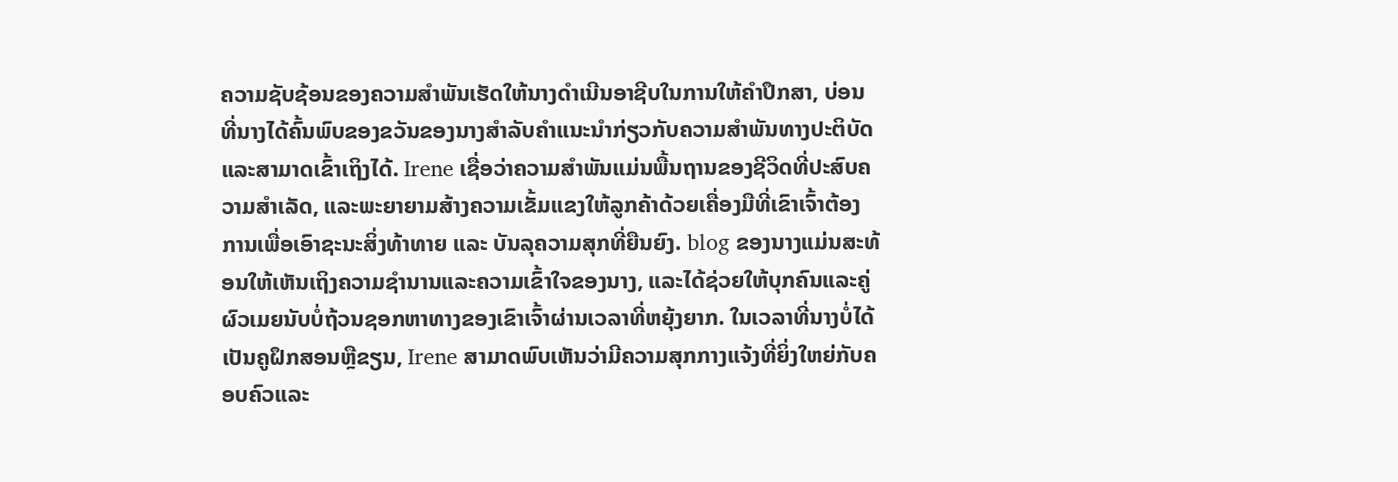ຄວາມຊັບຊ້ອນຂອງຄວາມສໍາພັນເຮັດໃຫ້ນາງດໍາເນີນອາຊີບໃນການໃຫ້ຄໍາປຶກສາ, ບ່ອນທີ່ນາງໄດ້ຄົ້ນພົບຂອງຂວັນຂອງນາງສໍາລັບຄໍາແນະນໍາກ່ຽວກັບຄວາມສໍາພັນທາງປະຕິບັດແລະສາມາດເຂົ້າເຖິງໄດ້. Irene ເຊື່ອວ່າຄວາມສຳພັນແມ່ນພື້ນຖານຂອງຊີວິດທີ່ປະສົບຄວາມສຳເລັດ, ແລະພະຍາຍາມສ້າງຄວາມເຂັ້ມແຂງໃຫ້ລູກຄ້າດ້ວຍເຄື່ອງມືທີ່ເຂົາເຈົ້າຕ້ອງການເພື່ອເອົາຊະນະສິ່ງທ້າທາຍ ແລະ ບັນລຸຄວາມສຸກທີ່ຍືນຍົງ. blog ຂອງນາງແມ່ນສະທ້ອນໃຫ້ເຫັນເຖິງຄວາມຊໍານານແລະຄວາມເຂົ້າໃຈຂອງນາງ, ແລະໄດ້ຊ່ວຍໃຫ້ບຸກຄົນແລະຄູ່ຜົວເມຍນັບບໍ່ຖ້ວນຊອກຫາທາງຂອງເຂົາເຈົ້າຜ່ານເວລາທີ່ຫຍຸ້ງຍາກ. ໃນເວລາທີ່ນາງບໍ່ໄດ້ເປັນຄູຝຶກສອນຫຼືຂຽນ, Irene ສາມາດພົບເຫັນວ່າມີຄວາມສຸກກາງແຈ້ງທີ່ຍິ່ງໃຫຍ່ກັບຄອບຄົວແລະ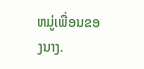ຫມູ່ເພື່ອນຂອງນາງ.